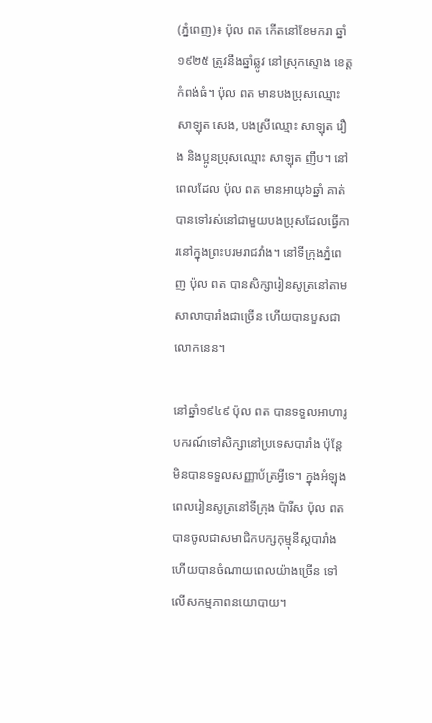(ភ្នំពេញ)៖ ប៉ុល ពត កើតនៅខែមករា ឆ្នាំ១៩២៥ ត្រូវនឹងឆ្នាំឆ្លូវ នៅស្រុកស្ទោង ខេត្តកំពង់ធំ។ ប៉ុល ពត មានបងប្រុសឈ្មោះ សាឡុត សេង, បងស្រីឈ្មោះ សាឡុត រឿង និងប្អូនប្រុសឈ្មោះ សាឡុត ញឹប។ នៅពេលដែល ប៉ុល ពត មានអាយុ៦ឆ្នាំ គាត់បានទៅរស់នៅជាមួយបងប្រុសដែលធ្វើការនៅក្នុងព្រះបរមរាជវាំង។ នៅទីក្រុងភ្នំពេញ ប៉ុល ពត បានសិក្សារៀនសូត្រនៅតាមសាលាបារាំងជាច្រើន ហើយបានបួសជាលោកនេន។

នៅឆ្នាំ១៩៤៩ ប៉ុល ពត បានទទួលអាហារូបករណ៍ទៅសិក្សានៅប្រទេសបារាំង ប៉ុន្តែមិនបានទទួលសញ្ញាប័ត្រអ្វីទេ។ ក្នុងអំឡុងពេលរៀនសូត្រនៅទីក្រុង ប៉ារីស ប៉ុល ពត បានចូលជាសមាជិកបក្សកុម្មុនីស្តបារាំង ហើយបានចំណាយពេលយ៉ាងច្រើន ទៅលើសកម្មភាពនយោបាយ។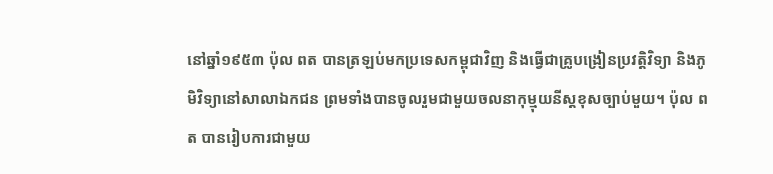នៅឆ្នាំ១៩៥៣ ប៉ុល ពត បានត្រឡប់មកប្រទេសកម្ពុជាវិញ និងធ្វើជាគ្រូបង្រៀនប្រវត្តិវិទ្យា និងភូមិវិទ្យានៅសាលាឯកជន ព្រមទាំងបានចូលរួមជាមួយចលនាកុម្មុយនីស្តខុសច្បាប់មួយ។ ប៉ុល ពត បានរៀបការជាមួយ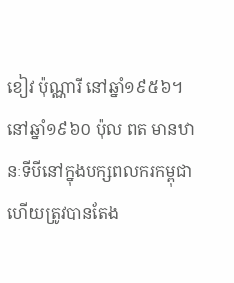ខៀវ ប៉ុណ្ណារី នៅឆ្នាំ១៩៥៦។ នៅឆ្នាំ១៩៦០ ប៉ុល ពត មានឋានៈទីបីនៅក្នុងបក្សពលករកម្ពុជា ហើយត្រូវបានតែង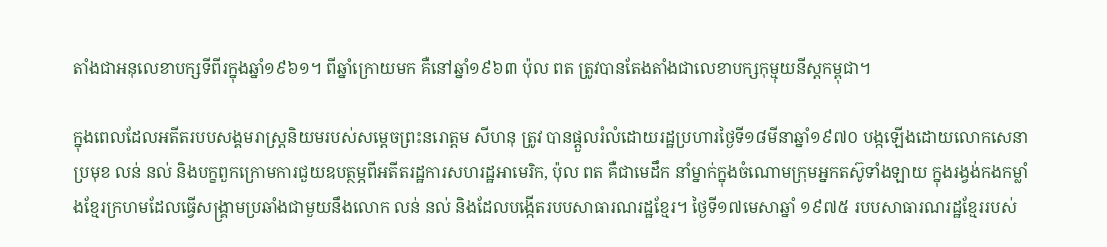តាំងជាអនុលេខាបក្សទីពីរក្នុងឆ្នាំ១៩៦១។ ពីឆ្នាំក្រោយមក គឺនៅឆ្នាំ១៩៦៣ ប៉ុល ពត ត្រូវបានតែងតាំងជាលេខាបក្សកុម្មុយនីស្តកម្ពុជា។

ក្នុងពេលដែលអតីតរបបសង្គមរាស្ត្រនិយមរបស់សម្តេចព្រះនរោត្តម សីហនុ ត្រូវ បានផ្តួលរំលំដោយរដ្ឋប្រហារថ្ងៃទី១៨មីនាឆ្នាំ១៩៧០ បង្កឡើងដោយលោកសេនាប្រមុខ លន់ នល់ និងបក្ខពួកក្រោមការជួយឧបត្ថម្ភពីអតីតរដ្ឋការសហរដ្ឋអាមេរិក, ប៉ុល ពត គឺជាមេដឹក នាំម្នាក់ក្នុងចំណោមក្រុមអ្នកតស៊ូទាំងឡាយ ក្នុងរង្វង់កងកម្លាំងខ្មែរក្រហមដែលធ្វើសង្រ្គាមប្រឆាំងជាមួយនឹងលោក លន់ នល់ និងដែលបង្កើតរបបសាធារណរដ្ឋខ្មែរ។ ថ្ងៃទី១៧មេសាឆ្នាំ ១៩៧៥ របបសាធារណរដ្ឋខ្មែររបស់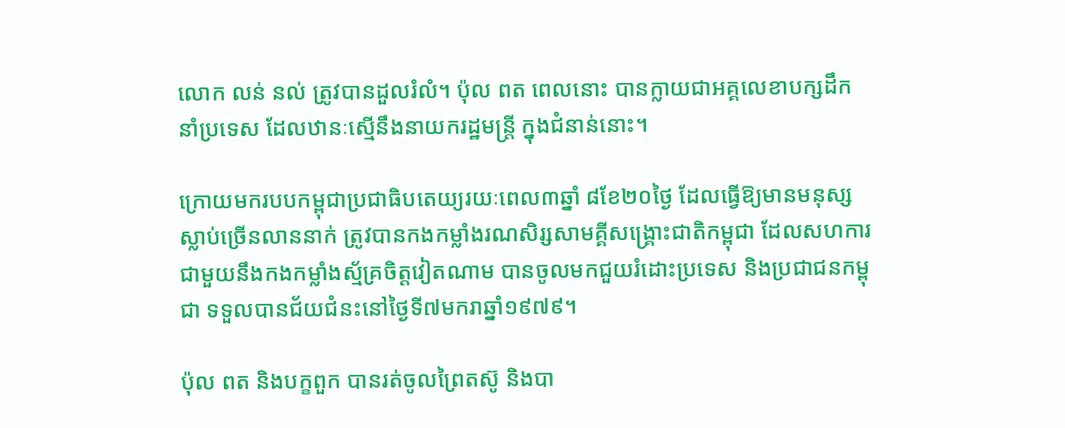លោក លន់ នល់ ត្រូវបានដួលរំលំ។ ប៉ុល ពត ពេលនោះ បានក្លាយជាអគ្គលេខាបក្សដឹកនាំប្រទេស ដែលឋានៈស្មើនឹងនាយករដ្ឋមន្ត្រី ក្នុងជំនាន់នោះ។

ក្រោយមករបបកម្ពុជាប្រជាធិបតេយ្យរយៈពេល៣ឆ្នាំ ៨ខែ២០ថ្ងៃ ដែលធ្វើឱ្យមានមនុស្ស ស្លាប់ច្រើនលាននាក់ ត្រូវបានកងកម្លាំងរណសិរ្សសាមគ្គីសង្គ្រោះជាតិកម្ពុជា ដែលសហការ ជាមួយនឹងកងកម្លាំងស្ម័គ្រចិត្តវៀតណាម បានចូលមកជួយរំដោះប្រទេស និងប្រជាជនកម្ពុជា ទទួលបានជ័យជំនះនៅថ្ងៃទី៧មករាឆ្នាំ១៩៧៩។

ប៉ុល ពត និងបក្ខពួក បានរត់ចូលព្រៃតស៊ូ និងបា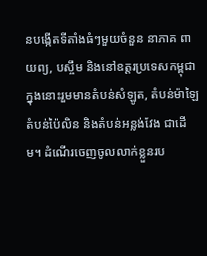នបង្កើតទីតាំងធំៗមួយចំនួន នាភាគ ពាយព្យ, បស្ចឹម និងនៅឧត្តរប្រទេសកម្ពុជា ក្នុងនោះរួមមានតំបន់សំឡូត, តំបន់ម៉ាឡៃ តំបន់ប៉ៃលិន និងតំបន់អន្លង់វែង ជាដើម។ ដំណើរចេញចូលលាក់ខ្លួនរប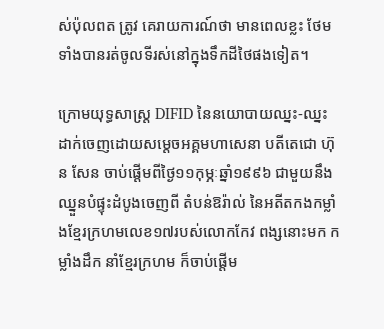ស់ប៉ុលពត ត្រូវ គេរាយការណ៍ថា មានពេលខ្លះ ថែមទាំងបានរត់ចូលទីរស់នៅក្នុងទឹកដីថៃផងទៀត។

ក្រោមយុទ្ធសាស្ត្រ DIFID នៃនយោបាយឈ្នះ-ឈ្នះ ដាក់ចេញដោយសម្តេចអគ្គមហាសេនា បតីតេជោ ហ៊ុន សែន ចាប់ផ្តើមពីថ្ងៃ១១កុម្ភៈឆ្នាំ១៩៩៦ ជាមួយនឹងឈ្នួនបំផ្ទុះដំបូងចេញពី តំបន់ឱរ៉ាល់ នៃអតីតកងកម្លាំងខ្មែរក្រហមលេខ១៧របស់លោកកែវ ពង្សនោះមក កម្លាំងដឹក នាំខ្មែរក្រហម ក៏ចាប់ផ្តើម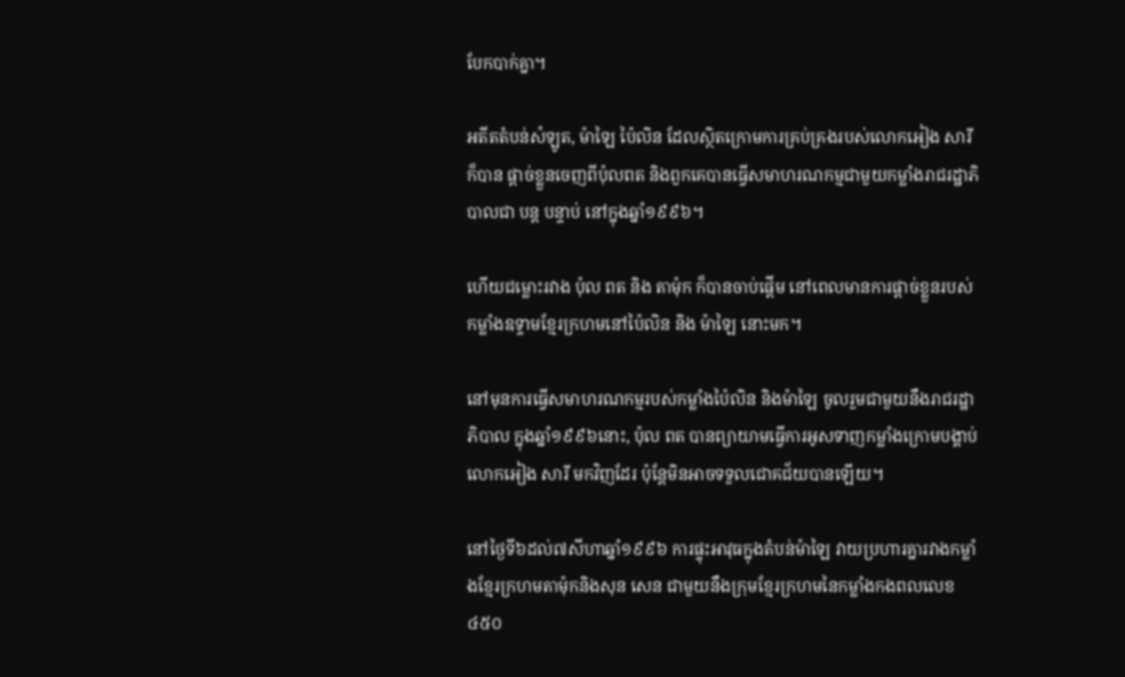បែកបាក់គ្នា។

អតីតតំបន់សំឡូត, ម៉ាឡៃ ប៉ៃលិន ដែលស្ថិតក្រោមការគ្រប់គ្រងរបស់លោកអៀង សារី ក៏បាន ផ្តាច់ខ្លួនចេញពីប៉ុលពត និងពួកគេបានធ្វើសមាហរណកម្មជាមួយកម្លាំងរាជរដ្ឋាភិបាលជា បន្ត បន្ទាប់ នៅក្នុងឆ្នាំ១៩៩៦។

ហើយជម្លោះរវាង ប៉ុល ពត និង តាម៉ុក ក៏បានចាប់ផ្តើម នៅពេលមានការផ្ដាច់ខ្លួនរបស់កម្លាំងឧទ្ទាមខ្មែរក្រហមនៅប៉ៃលិន និង ម៉ាឡៃ នោះមក។

នៅមុនការធ្វើសមាហរណកម្មរបស់កម្លាំងប៉ៃលិន និងម៉ាឡៃ ចូលរួមជាមួយនឹងរាជរដ្ឋាភិបាល ក្នុងឆ្នាំ១៩៩៦នោះ, ប៉ុល ពត បានព្យាយាមធ្វើការអូសទាញកម្លាំងក្រោមបង្គាប់លោកអៀង សារី មកវិញដែរ ប៉ុន្តែមិនអាចទទួលជោគជ័យបានឡើយ។

នៅថ្ងៃទី៦ដល់៧សីហាឆ្នាំ១៩៩៦ ការផ្ទុះអាវុធក្នុងតំបន់ម៉ាឡៃ វាយប្រហារគ្នារវាងកម្លាំងខ្មែរក្រហមតាម៉ុកនិងសុន សេន ជាមួយនឹងក្រុមខ្មែរក្រហមនៃកម្លាំងកងពលលេខ៤៥០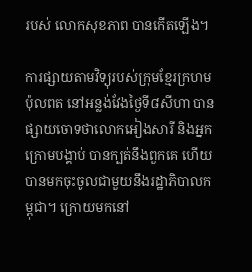របស់ លោកសុខភាព បានកើតឡើង។

ការផ្សាយតាមវិទ្យុរបស់ក្រុមខ្មែរក្រហមប៉ុលពត នៅអន្លង់វែងថ្ងៃទី៨សីហា បានផ្សាយចោទថាលោកអៀងសារី និងអ្នកក្រោមបង្គាប់ បានក្បត់នឹងពួកគេ ហើយបានមកចុះចូលជាមួយនឹងរដ្ឋាភិបាលកម្ពុជា។ ក្រោយមកនៅ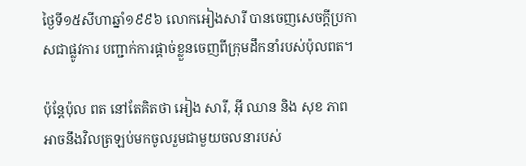ថ្ងៃទី១៥សីហាឆ្នាំ១៩៩៦ លោកអៀងសារី បានចេញសេចក្តីប្រកាសជាផ្លូវការ បញ្ជាក់ការផ្តាច់ខ្លួនចេញពីក្រុមដឹកនាំរបស់ប៉ុលពត។

ប៉ុន្តែប៉ុល ពត នៅតែគិតថា អៀង សារី, អ៊ី ឈាន និង សុខ ភាព អាចនឹងវិលត្រឡប់មកចូលរួមជាមួយចលនារបស់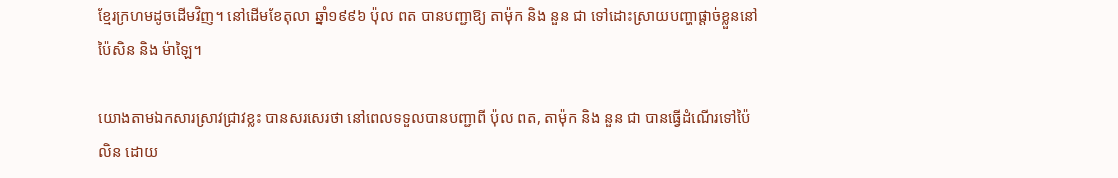ខ្មែរក្រហមដូចដើមវិញ។ នៅដើមខែតុលា ឆ្នាំ១៩៩៦ ប៉ុល ពត បានបញ្ជាឱ្យ តាម៉ុក និង នួន ជា ទៅដោះស្រាយបញ្ហាផ្ដាច់ខ្លួននៅប៉ៃសិន និង ម៉ាឡៃ។

យោងតាមឯកសារស្រាវជ្រាវខ្លះ បានសរសេរថា នៅពេលទទួលបានបញ្ជាពី ប៉ុល ពត, តាម៉ុក និង នួន ជា បានធ្វើដំណើរទៅប៉ៃលិន ដោយ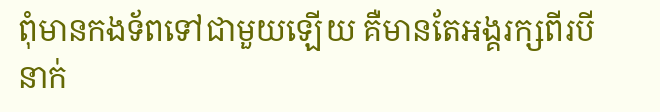ពុំមានកងទ័ពទៅជាមួយឡើយ គឺមានតែអង្គរក្សពីរបីនាក់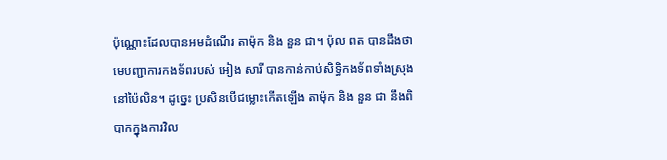ប៉ុណ្ណោះដែលបានអមដំណើរ តាម៉ុក និង នួន ជា។ ប៉ុល ពត បានដឹងថា មេបញ្ជាការកងទ័ពរបស់ អៀង សារី បានកាន់កាប់សិទ្ធិកងទ័ពទាំងស្រុងនៅប៉ៃលិន។ ដូច្នេះ ប្រសិនបើជម្លោះកើតឡើង តាម៉ុក និង នួន ជា នឹងពិបាកក្នុងការវិល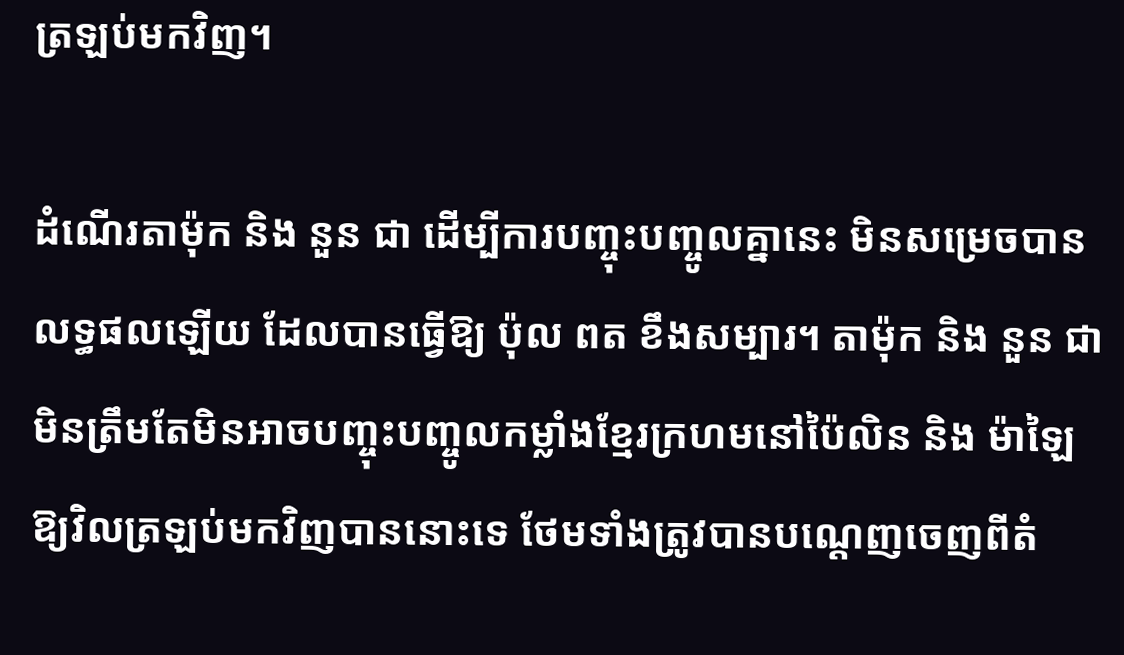ត្រឡប់មកវិញ។

ដំណើរតាម៉ុក និង នួន ជា ដើម្បីការបញ្ចុះបញ្ចូលគ្នានេះ មិនសម្រេចបានលទ្ធផលឡើយ ដែលបានធ្វើឱ្យ ប៉ុល ពត ខឹងសម្បារ។ តាម៉ុក និង នួន ជា មិនត្រឹមតែមិនអាចបញ្ចុះបញ្ចូលកម្លាំងខ្មែរក្រហមនៅប៉ៃលិន និង ម៉ាឡៃ ឱ្យវិលត្រឡប់មកវិញបាននោះទេ ថែមទាំងត្រូវបានបណ្តេញចេញពីតំ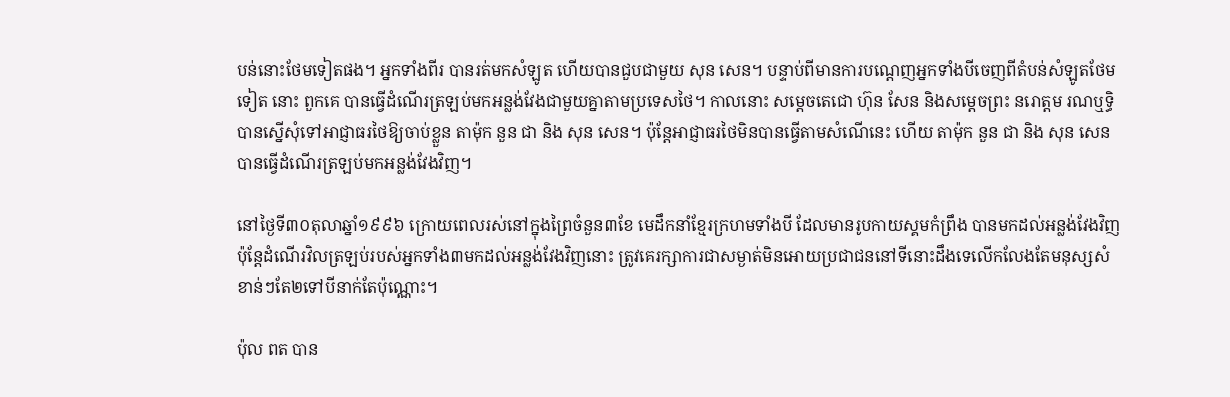បន់នោះថែមទៀតផង។ អ្នកទាំងពីរ បានរត់មកសំឡូត ហើយបានជួបជាមួយ សុន សេន។ បន្ទាប់ពីមានការបណ្តេញអ្នកទាំងបីចេញពីតំបន់សំឡូតថែមទៀត នោះ ពួកគេ បានធ្វើដំណើរត្រឡប់មកអន្លង់វែងជាមួយគ្នាតាមប្រទេសថៃ។ កាលនោះ សម្ដេចតេជោ ហ៊ុន សែន និងសម្ដេចព្រះ នរោត្តម រណឬទ្ធិ បានស្នើសុំទៅអាជ្ញាធរថៃឱ្យចាប់ខ្លួន តាម៉ុក នួន ជា និង សុន សេន។ ប៉ុន្ដែអាជ្ញាធរថៃមិនបានធ្វើតាមសំណើនេះ ហើយ តាម៉ុក នួន ជា និង សុន សេន បានធ្វើដំណើរត្រឡប់មកអន្លង់វែងវិញ។

នៅថ្ងៃទី៣០តុលាឆ្នាំ១៩៩៦ ក្រោយពេលរស់នៅក្នុងព្រៃចំនួន៣ខែ មេដឹកនាំខ្មែរក្រហមទាំងបី ដែលមានរូបកាយស្គមកំព្រឹង បានមកដល់អន្លង់វែងវិញ ប៉ុន្តែដំណើរវិលត្រឡប់របស់អ្នកទាំង៣មកដល់អន្លង់វែងវិញនោះ ត្រូវគេរក្សាការជាសម្ងាត់មិនអោយប្រជាជននៅទីនោះដឹងទេលើកលែងតែមនុស្សសំខាន់ៗតែ២ទៅបីនាក់តែប៉ុណ្ណោះ។

ប៉ុល ពត បាន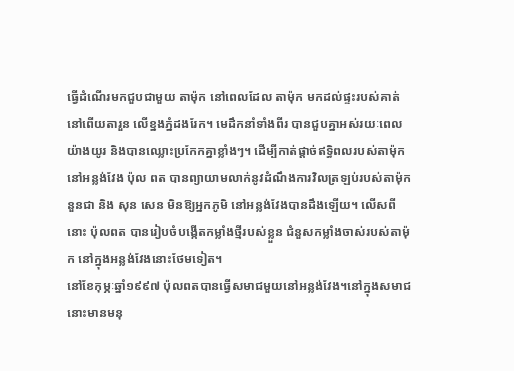ធ្វើដំណើរមកជួបជាមួយ តាម៉ុក នៅពេលដែល តាម៉ុក មកដល់ផ្ទះរបស់គាត់នៅពើយតារួន លើខ្នងភ្នំដងរែក។ មេដឹកនាំទាំងពីរ បានជួបគ្នាអស់រយៈពេលយ៉ាងយូរ និងបានឈ្លោះប្រកែកគ្នាខ្លាំងៗ។ ដើម្បីកាត់ផ្តាច់ឥទ្ធិពលរបស់តាម៉ុកនៅអន្លង់វែង ប៉ុល ពត បានព្យាយាមលាក់នូវដំណឹងការវិលត្រឡប់របស់តាម៉ុក នួនជា និង សុន សេន មិនឱ្យអ្នកភូមិ នៅអន្លង់វែងបានដឹងឡើយ។ លើសពីនោះ ប៉ុលពត បានរៀបចំបង្កើតកម្លាំងថ្មីរបស់ខ្លួន ជំនួសកម្លាំងចាស់របស់តាម៉ុក នៅក្នុងអន្លង់វែងនោះថែមទៀត។
នៅខែកុម្ភៈឆ្នាំ១៩៩៧ ប៉ុលពតបានធ្វើសមាជមួយនៅអន្លង់វែង។នៅក្នុងសមាជនោះមានមនុ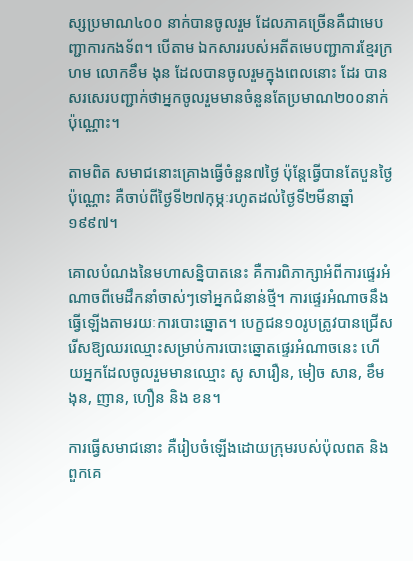ស្សប្រមាណ៤០០ នាក់បានចូលរួម ដែលភាគច្រើនគឺជាមេបញ្ជាការកងទ័ព។ បើតាម ឯកសាររបស់អតីតមេបញ្ជាការខ្មែរក្រហម លោកខឹម ងុន ដែលបានចូលរួមក្នុងពេលនោះ ដែរ បានសរសេរបញ្ជាក់ថាអ្នកចូលរួមមានចំនួនតែប្រមាណ២០០នាក់ប៉ុណ្ណោះ។

តាមពិត សមាជនោះគ្រោងធ្វើចំនួន៧ថ្ងៃ ប៉ុន្តែធ្វើបានតែបួនថ្ងៃប៉ុណ្ណោះ គឺចាប់ពីថ្ងៃទី២៧កុម្ភៈរហូតដល់ថ្ងៃទី២មីនាឆ្នាំ១៩៩៧។

គោលបំណងនៃមហាសន្និបាតនេះ គឺការពិភាក្សាអំពីការផ្ទេរអំណាចពីមេដឹកនាំចាស់ៗទៅអ្នកជំនាន់ថ្មី។ ការផ្ទេរអំណាចនឹងធ្វើឡើងតាមរយៈការបោះឆ្នោត។ បេក្ខជន១០រូបត្រូវបានជ្រើសរើសឱ្យឈរឈ្មោះសម្រាប់ការបោះឆ្នោតផ្ទេរអំណាចនេះ ហើយអ្នកដែលចូលរួមមានឈ្មោះ សូ សារឿន, មៀច សាន, ខឹម ងុន, ញាន, ហឿន និង ខន។

ការធ្វើសមាជនោះ គឺរៀបចំឡើងដោយក្រុមរបស់ប៉ុលពត និងពួកគេ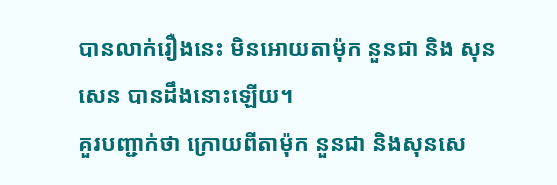បានលាក់រឿងនេះ មិនអោយតាម៉ុក នួនជា និង សុន សេន បានដឹងនោះឡើយ។
គួរបញ្ជាក់ថា ក្រោយពីតាម៉ុក នួនជា និងសុនសេ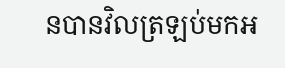នបានវិលត្រឡប់មកអ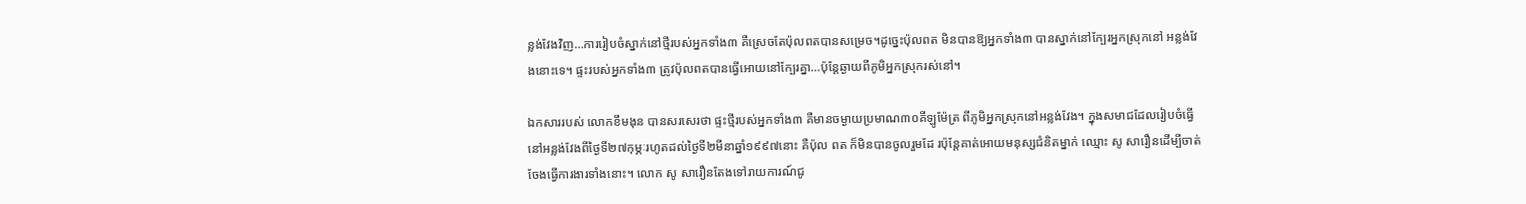ន្លង់វែងវិញ…ការរៀបចំស្នាក់នៅថ្មីរបស់អ្នកទាំង៣ គឺស្រេចតែប៉ុលពតបានសម្រេច។ដូច្នេះប៉ុលពត មិនបានឱ្យអ្នកទាំង៣ បានស្នាក់នៅក្បែរអ្នកស្រុកនៅ អន្លង់វែងនោះទេ។ ផ្ទះរបស់អ្នកទាំង៣ ត្រូវប៉ុលពតបានធ្វើអោយនៅក្បែរគ្នា…ប៉ុន្តែឆ្ងាយពីភូមិអ្នកស្រុករស់នៅ។

ឯកសាររបស់ លោកខឹមងុន បានសរសេរថា ផ្ទះថ្មីរបស់អ្នកទាំង៣ គឺមានចម្ងាយប្រមាណ៣០គីឡូម៉ែត្រ ពីភូមិអ្នកស្រុកនៅអន្លង់វែង។ ក្នុងសមាជដែលរៀបចំធ្វើនៅអន្លង់វែងពីថ្ងៃទី២៧កុម្ភៈរហូតដល់ថ្ងៃទី២មីនាឆ្នាំ១៩៩៧នោះ គឺប៉ុល ពត ក៏មិនបានចូលរួមដែ រប៉ុន្តែគាត់អោយមនុស្សជំនិតម្នាក់ ឈ្មោះ សូ សារឿនដើម្បីចាត់ចែងធ្វើការងារទាំងនោះ។ លោក សូ សារឿនតែងទៅរាយការណ៍ជូ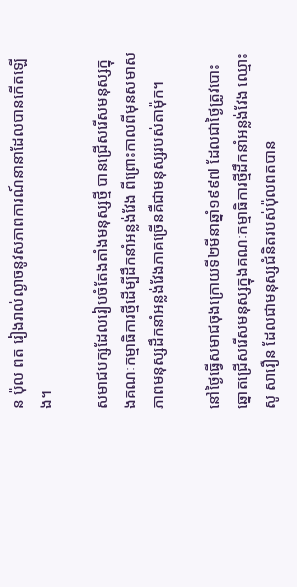ន ប៉ុល ពត រៀងរាល់ល្ងាចនូវសភាពការណ៍នានាដែលបានកើតឡើង។

សមាជបក្សដែលរៀបចំតែងតាំងមនុស្សថ្មី បានជ្រើសរើសមនុស្សក្នុងគណៈកម្មាធិការថ្មីដើម្បីដឹកនាំអន្លង់វែង ពីព្រោះកាលពីមុនសមាសភាពមនុស្សដឹកនាំអន្លង់វែងភាគច្រើនគឺជាមនុស្សរបស់តាម៉ុក។

នៅថ្ងៃធ្វើសមាជចុងក្រោយទី២មីនាឆ្នាំ១៩៩៧ ដែលជាថ្ងៃត្រូវបោះឆ្នោតជ្រើសរើសមនុស្សក្នុងគណៈកម្មាធិការថ្មីដឹកនាំអន្លង់វែង ឈ្មោះ សូ សារឿន ដែលជាមនុស្សជំនិតរបស់ប៉ុលពតបាន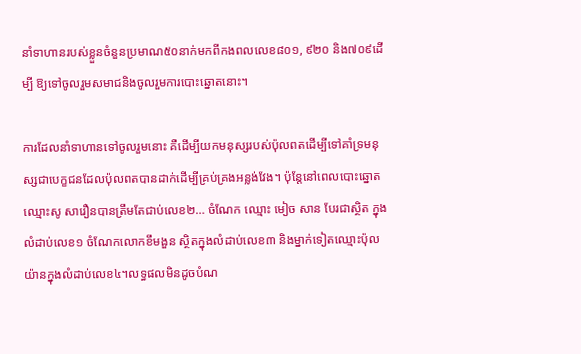នាំទាហានរបស់ខ្លួនចំនួនប្រមាណ៥០នាក់មកពីកងពលលេខ៨០១, ៩២០ និង៧០៩ដើម្បី ឱ្យទៅចូលរួមសមាជនិងចូលរួមការបោះឆ្នោតនោះ។

ការដែលនាំទាហានទៅចូលរួមនោះ គឺដើម្បីយកមនុស្សរបស់ប៉ុលពតដើម្បីទៅគាំទ្រមនុស្សជាបេក្ខជនដែលប៉ុលពតបានដាក់ដើម្បីគ្រប់គ្រងអន្លង់វែង។ ប៉ុន្តែនៅពេលបោះឆ្នោត ឈ្មោះសូ សារឿនបានត្រឹមតែជាប់លេខ២… ចំណែក ឈ្មោះ មៀច សាន បែរជាស្ថិត ក្នុង លំដាប់លេខ១ ចំណែកលោកខឹមងួន ស្ថិតក្នុងលំដាប់លេខ៣ និងម្នាក់ទៀតឈ្មោះប៉ុលយ៉ានក្នុងលំដាប់លេខ៤។លទ្ធផលមិនដូចបំណ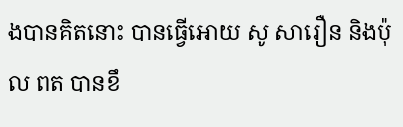ងបានគិតនោះ បានធ្វើអោយ សូ សារឿន និងប៉ុល ពត បានខឹ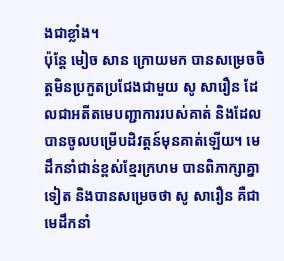ងជាខ្លាំង។
ប៉ុន្តែ មៀច សាន ក្រោយមក បានសម្រេចចិត្តមិនប្រកួតប្រជែងជាមួយ សូ សារឿន ដែលជាអតីតមេបញ្ជាការរបស់គាត់ និងដែលបានចូលបម្រើបដិវត្តន៍មុនគាត់ឡើយ។ មេដឹកនាំជាន់ខ្ពស់ខ្មែរក្រហម បានពិភាក្សាគ្នាទៀត និងបានសម្រេចថា សូ សារឿន គឺជាមេដឹកនាំ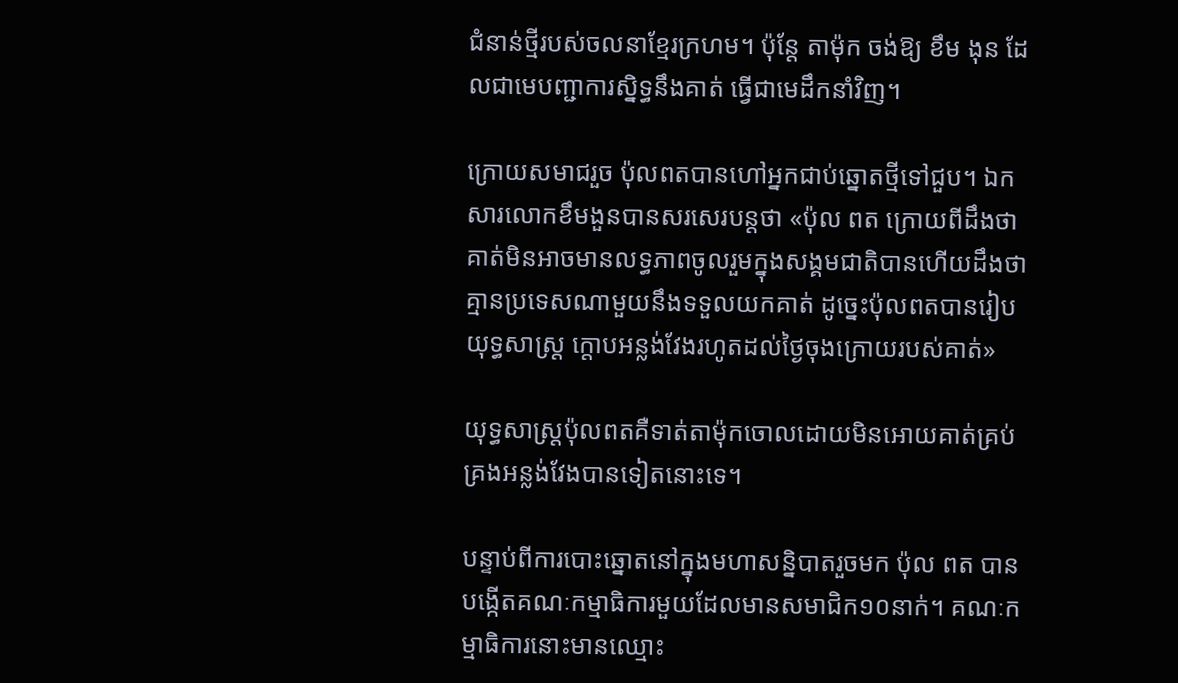ជំនាន់ថ្មីរបស់ចលនាខ្មែរក្រហម។ ប៉ុន្តែ តាម៉ុក ចង់ឱ្យ ខឹម ងុន ដែលជាមេបញ្ជាការស្និទ្ធនឹងគាត់ ធ្វើជាមេដឹកនាំវិញ។

ក្រោយសមាជរួច ប៉ុលពតបានហៅអ្នកជាប់ឆ្នោតថ្មីទៅជួប។ ឯកសារលោកខឹមងួនបានសរសេរបន្តថា «ប៉ុល ពត ក្រោយពីដឹងថាគាត់មិនអាចមានលទ្ធភាពចូលរួមក្នុងសង្គមជាតិបានហើយដឹងថា គ្មានប្រទេសណាមួយនឹងទទួលយកគាត់ ដូច្នេះប៉ុលពតបានរៀបយុទ្ធសាស្ត្រ ក្តោបអន្លង់វែងរហូតដល់ថ្ងៃចុងក្រោយរបស់គាត់»

យុទ្ធសាស្ត្រប៉ុលពតគឺទាត់តាម៉ុកចោលដោយមិនអោយគាត់គ្រប់គ្រងអន្លង់វែងបានទៀតនោះទេ។

បន្ទាប់ពីការបោះឆ្នោតនៅក្នុងមហាសន្និបាតរួចមក ប៉ុល ពត បានបង្កើតគណៈកម្មាធិការមួយដែលមានសមាជិក១០នាក់។ គណៈកម្មាធិការនោះមានឈ្មោះ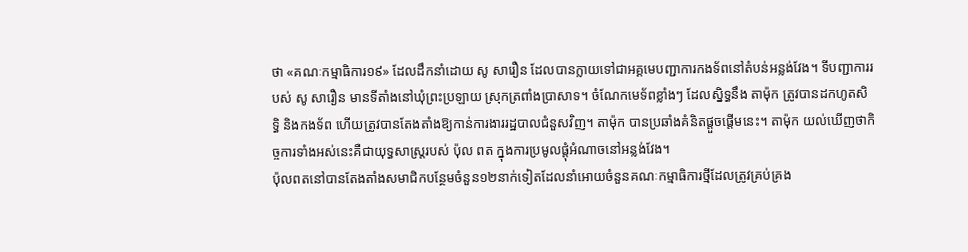ថា «គណៈកម្មាធិការ១៩» ដែលដឹកនាំដោយ សូ សារឿន ដែលបានក្លាយទៅជាអគ្គមេបញ្ជាការកងទ័ពនៅតំបន់អន្លង់វែង។ ទីបញ្ជាការរបស់ សូ សារឿន មានទីតាំងនៅឃុំព្រះប្រឡាយ ស្រុកត្រពាំងប្រាសាទ។ ចំណែកមេទ័ពខ្លាំងៗ ដែលស្និទ្ធនឹង តាម៉ុក ត្រូវបានដកហូតសិទ្ធិ និងកងទ័ព ហើយត្រូវបានតែងតាំងឱ្យកាន់ការងាររដ្ឋបាលជំនួសវិញ។ តាម៉ុក បានប្រឆាំងគំនិតផ្តួចផ្តើមនេះ។ តាម៉ុក យល់ឃើញថាកិច្ចការទាំងអស់នេះគឺជាយុទ្ធសាស្រ្តរបស់ ប៉ុល ពត ក្នុងការប្រមូលផ្តុំអំណាចនៅអន្លង់វែង។
ប៉ុលពតនៅបានតែងតាំងសមាជិកបន្ថែមចំនួន១២នាក់ទៀតដែលនាំអោយចំនួនគណៈកម្មាធិការថ្មីដែលត្រូវគ្រប់គ្រង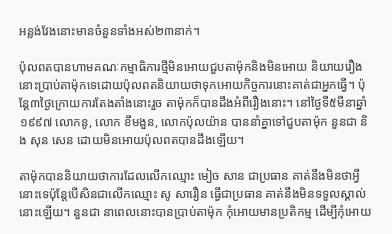អន្លង់វែងនោះមានចំនួនទាំងអស់២៣នាក់។

ប៉ុលពតបានហាមគណៈកម្មាធិការថ្មីមិនអោយជួបតាម៉ុកនិងមិនអោយ និយាយរឿងនោះប្រាប់តាម៉ុកទេដោយប៉ុលពតនិយាយថាទុកអោយកិច្ចការនោះគាត់ជាអ្នកធ្វើ។ ប៉ុន្តែ៣ថ្ងៃក្រោយការតែងតាំងនោះរួច តាម៉ុកក៏បានដឹងអំពីរឿងនោះ។ នៅថ្ងៃទី៥មីនាឆ្នាំ១៩៩៧ លោកនូ, លោក ខឹមងួន, លោកប៉ុលយ៉ាន បាននាំគ្នាទៅជួបតាម៉ុក នួនជា និង សុន សេន ដោយមិនអោយប៉ុលពតបានដឹងឡើយ។

តាម៉ុកបាននិយាយថាការដែលលើកឈ្មោះ មៀច សាន ជាប្រធាន គាត់នឹងមិនថាអ្វីនោះទេប៉ុន្តែបើសិនជាលើកឈ្មោះ សូ សារឿន ធ្វើជាប្រធាន គាត់នឹងមិនទទួលស្គាល់នោះឡើយ។ នួនជា នាពេលនោះបានប្រាប់តាម៉ុក កុំអោយមានប្រតិកម្ម ដើម្បីកុំអោយ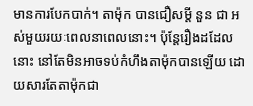មានការបែកបាក់។ តាម៉ុក បានជឿសម្តី នួន ជា អស់មួយរយៈពេលនាពេលនោះ។ ប៉ុន្តែរឿងដដែលនោះ នៅតែមិនអាចទប់កំហឹងតាម៉ុកបានឡើយ ដោយសារតែតាម៉ុកជា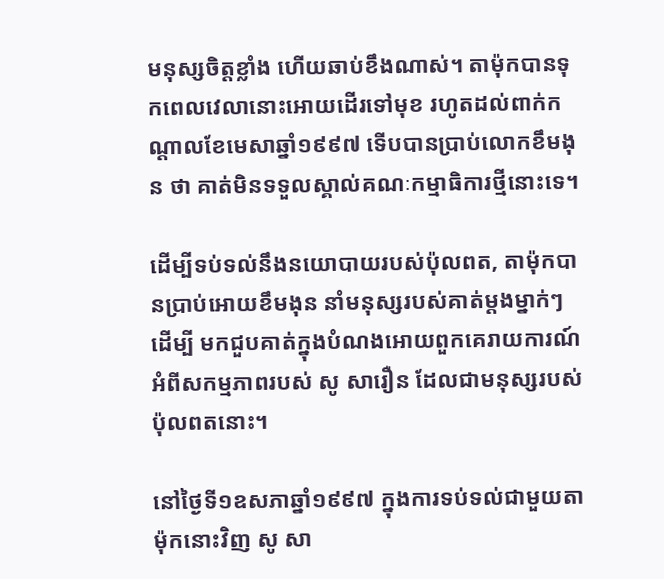មនុស្សចិត្តខ្លាំង ហើយឆាប់ខឹងណាស់។ តាម៉ុកបានទុកពេលវេលានោះអោយដើរទៅមុខ រហូតដល់ពាក់កណ្តាលខែមេសាឆ្នាំ១៩៩៧ ទើបបានប្រាប់លោកខឹមងុន ថា គាត់មិនទទួលស្គាល់គណៈកម្មាធិការថ្មីនោះទេ។

ដើម្បីទប់ទល់នឹងនយោបាយរបស់ប៉ុលពត, តាម៉ុកបានប្រាប់អោយខឹមងុន នាំមនុស្សរបស់គាត់ម្តងម្នាក់ៗ ដើម្បី មកជួបគាត់ក្នុងបំណងអោយពួកគេរាយការណ៍អំពីសកម្មភាពរបស់ សូ សារឿន ដែលជាមនុស្សរបស់ប៉ុលពតនោះ។

នៅថ្ងៃទី១ឧសភាឆ្នាំ១៩៩៧ ក្នុងការទប់ទល់ជាមួយតាម៉ុកនោះវិញ សូ សា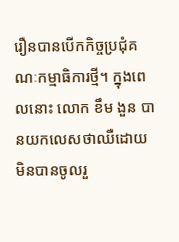រឿនបានបើកកិច្ចប្រជុំគណៈកម្មាធិការថ្មី។ ក្នុងពេលនោះ លោក ខឹម ងួន បានយកលេសថាឈឺដោយ មិនបានចូលរួ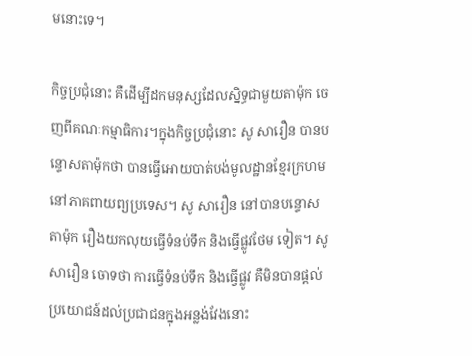មនោះទេ។

កិច្ចប្រជុំនោះ គឺដើម្បីដកមនុស្សដែលស្និទ្ធជាមួយតាម៉ុក ចេញពីគណៈកម្មាធិការ។ក្នុងកិច្ចប្រជុំនោះ សូ សារឿន បានបន្ទោសតាម៉ុកថា បានធ្វើអោយបាត់បង់មូលដ្ឋានខ្មែរក្រហមនៅភាគពាយព្យប្រទេស។ សូ សារឿន នៅបានបន្ទោសតាម៉ុក រឿងយកលុយធ្វើទំនប់ទឹក និងធ្វើផ្លូវថែម ទៀត។ សូ សារឿន ចោទថា ការធ្វើទំនប់ទឹក និងធ្វើផ្លូវ គឺមិនបានផ្តល់ប្រយោជន៍ដល់ប្រជាជនក្នុងអន្លង់វែងនោះ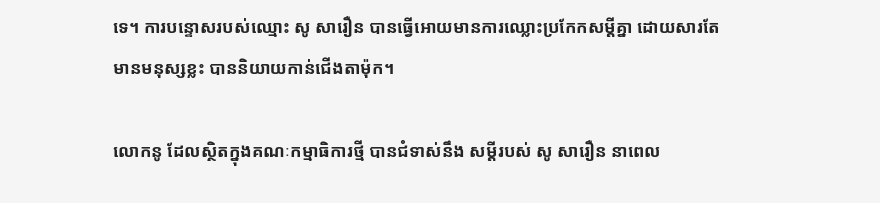ទេ។ ការបន្ទោសរបស់ឈ្មោះ សូ សារឿន បានធ្វើអោយមានការឈ្លោះប្រកែកសម្តីគ្នា ដោយសារតែមានមនុស្សខ្លះ បាននិយាយកាន់ជើងតាម៉ុក។

លោកនូ ដែលស្ថិតក្នុងគណៈកម្មាធិការថ្មី បានជំទាស់នឹង សម្តីរបស់ សូ សារឿន នាពេល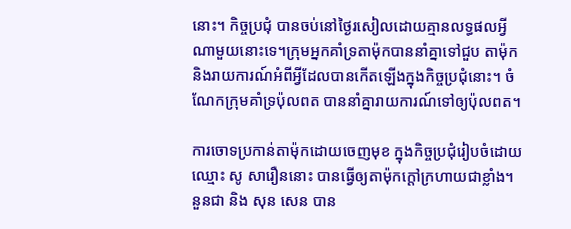នោះ។ កិច្ចប្រជុំ បានចប់នៅថ្ងៃរសៀលដោយគ្មានលទ្ធផលអ្វីណាមួយនោះទេ។ក្រុមអ្នកគាំទ្រតាម៉ុកបាននាំគ្នាទៅជួប តាម៉ុក និងរាយការណ៍អំពីអ្វីដែលបានកើតឡើងក្នុងកិច្ចប្រជុំនោះ។ ចំណែកក្រុមគាំទ្រប៉ុលពត បាននាំគ្នារាយការណ៍ទៅឲ្យប៉ុលពត។

ការចោទប្រកាន់តាម៉ុកដោយចេញមុខ ក្នុងកិច្ចប្រជុំរៀបចំដោយឈ្មោះ សូ សារឿននោះ បានធ្វើឲ្យតាម៉ុកក្តៅក្រហាយជាខ្លាំង។ នួនជា និង សុន សេន បាន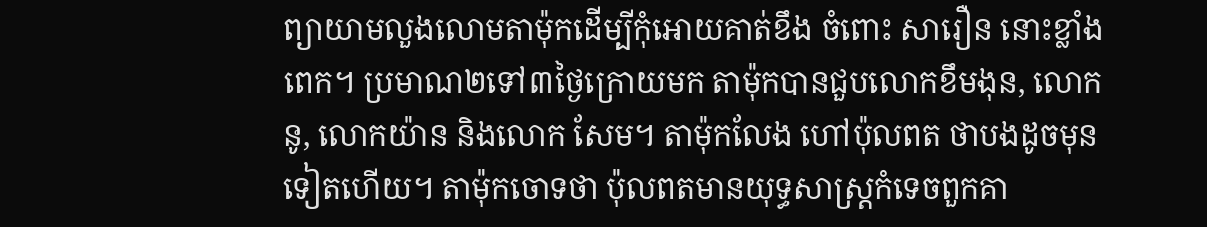ព្យាយាមលួងលោមតាម៉ុកដើម្បីកុំអោយគាត់ខឹង ចំពោះ សារឿន នោះខ្លាំងពេក។ ប្រមាណ២ទៅ៣ថ្ងៃក្រោយមក តាម៉ុកបានជួបលោកខឹមងុន, លោកនូ, លោកយ៉ាន និងលោក សែម។ តាម៉ុកលែង ហៅប៉ុលពត ថាបងដូចមុនទៀតហើយ។ តាម៉ុកចោទថា ប៉ុលពតមានយុទ្ធសាស្ត្រកំទេចពួកគា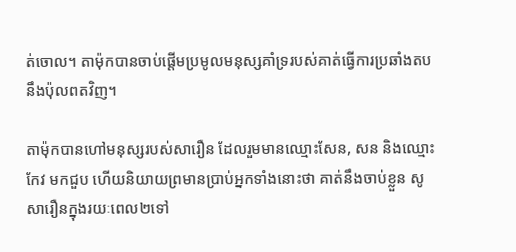ត់ចោល។ តាម៉ុកបានចាប់ផ្តើមប្រមូលមនុស្សគាំទ្ររបស់គាត់ធ្វើការប្រឆាំងតបនឹងប៉ុលពតវិញ។

តាម៉ុកបានហៅមនុស្សរបស់សារឿន ដែលរួមមានឈ្មោះសែន, សន និងឈ្មោះកែវ មកជួប ហើយនិយាយព្រមានប្រាប់អ្នកទាំងនោះថា គាត់នឹងចាប់ខ្លួន សូ សារឿនក្នុងរយៈពេល២ទៅ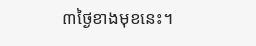៣ថ្ងៃខាងមុខនេះ។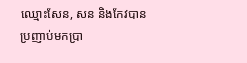ឈ្មោះសែន, សន និងកែវបានប្រញាប់មកប្រា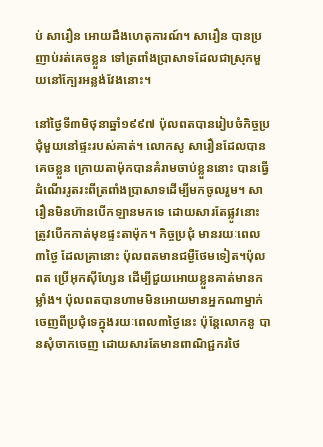ប់ សារឿន អោយដឹងហេតុការណ៍។ សារឿន បានប្រញាប់រត់គេចខ្លួន ទៅត្រពាំងប្រាសាទដែលជាស្រុកមួយនៅក្បែរអន្លង់វែងនោះ។

នៅថ្ងៃទី៣មិថុនាឆ្នាំ១៩៩៧ ប៉ុលពតបានរៀបចំកិច្ចប្រជុំមួយនៅផ្ទះរបស់គាត់។ លោកសូ សារឿនដែលបានគេចខ្លួន ក្រោយតាម៉ុកបានគំរាមចាប់ខ្លួននោះ បានធ្វើដំណើររូតរះពីត្រពាំងប្រាសាទដើម្បីមកចូលរួម។ សារឿនមិនហ៊ានបើកឡានមកទេ ដោយសារតែផ្លូវនោះត្រូវបើកកាត់មុខផ្ទះតាម៉ុក។ កិច្ចប្រជុំ មានរយៈពេល៣ថ្ងៃ ដែលគ្រានោះ ប៉ុលពតមានជម្ងឺថែមទៀត។ប៉ុលពត ប្រើអុកស៊ីហ្សែន ដើម្បីជួយអោយខ្លួនគាត់មានកម្លាំង។ ប៉ុលពតបានហាមមិនអោយមានអ្នកណាម្នាក់ ចេញពីប្រជុំទេក្នុងរយៈពេល៣ថ្ងៃនេះ ប៉ុន្តែលោកនូ បានសុំចាកចេញ ដោយសារតែមានពាណិជ្ជករថៃ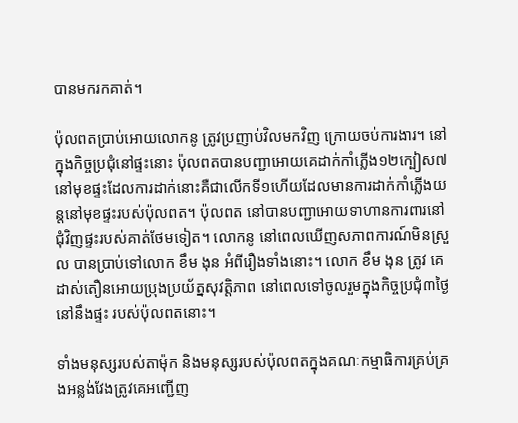បានមករកគាត់។

ប៉ុលពតប្រាប់អោយលោកនូ ត្រូវប្រញាប់វិលមកវិញ ក្រោយចប់ការងារ។ នៅក្នុងកិច្ចប្រជុំនៅផ្ទះនោះ ប៉ុលពតបានបញ្ជាអោយគេដាក់កាំភ្លើង១២ក្បៀស៧ នៅមុខផ្ទះដែលការដាក់នោះគឺជាលើកទី១ហើយដែលមានការដាក់កាំភ្លើងយន្តនៅមុខផ្ទះរបស់ប៉ុលពត។ ប៉ុលពត នៅបានបញ្ជាអោយទាហានការពារនៅជុំវិញផ្ទះរបស់គាត់ថែមទៀត។ លោកនូ នៅពេលឃើញសភាពការណ៍មិនស្រួល បានប្រាប់ទៅលោក ខឹម ងុន អំពីរឿងទាំងនោះ។ លោក ខឹម ងុន ត្រូវ គេដាស់តឿនអោយប្រុងប្រយ័ត្នសុវត្តិភាព នៅពេលទៅចូលរួមក្នុងកិច្ចប្រជុំ៣ថ្ងៃនៅនឹងផ្ទះ របស់ប៉ុលពតនោះ។

ទាំងមនុស្សរបស់តាម៉ុក និងមនុស្សរបស់ប៉ុលពតក្នុងគណៈកម្មាធិការគ្រប់គ្រងអន្លង់វែងត្រូវគេអញ្ជើញ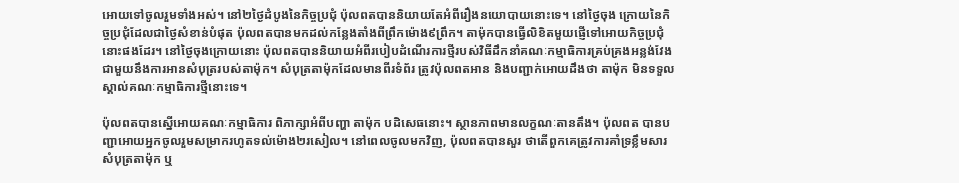អោយទៅចូលរួមទាំងអស់។ នៅ២ថ្ងៃដំបូងនៃកិច្ចប្រជុំ ប៉ុលពតបាននិយាយតែអំពីរឿងនយោបាយនោះទេ។ នៅថ្ងៃចុង ក្រោយនៃកិច្ចប្រជុំដែលជាថ្ងៃសំខាន់បំផុត ប៉ុលពតបានមកដល់កន្លែងតាំងពីព្រឹកម៉ោង៩ព្រឹក។ តាម៉ុកបានធ្វើលិខិតមួយផ្ញើទៅអោយកិច្ចប្រជុំនោះផងដែរ។ នៅថ្ងៃចុងក្រោយនោះ ប៉ុលពតបាននិយាយអំពីរបៀបដំណើរការថ្មីរបស់វិធីដឹកនាំគណៈកម្មាធិការគ្រប់គ្រងអន្លង់វែងជាមួយនឹងការអានសំបុត្ររបស់តាម៉ុក។ សំបុត្រតាម៉ុកដែលមានពីរទំព័រ ត្រូវប៉ុលពតអាន និងបញ្ជាក់អោយដឹងថា តាម៉ុក មិនទទួលស្គាល់គណៈកម្មាធិការថ្មីនោះទេ។

ប៉ុលពតបានស្នើអោយគណៈកម្មាធិការ ពិភាក្សាអំពីបញ្ហា តាម៉ុក បដិសេធនោះ។ ស្ថានភាពមានលក្ខណៈតានតឹង។ ប៉ុលពត បានបញ្ជាអោយអ្នកចូលរួមសម្រាករហូតទល់ម៉ោង២រសៀល។ នៅពេលចូលមកវិញ, ប៉ុលពតបានសួរ ថាតើពួកគេត្រូវការគាំទ្រខ្លឹមសារសំបុត្រតាម៉ុក ឬ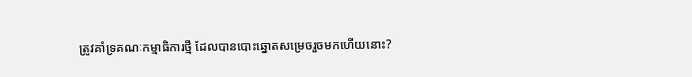ត្រូវគាំទ្រគណៈកម្មាធិការថ្មី ដែលបានបោះឆ្នោតសម្រេចរួចមកហើយនោះ?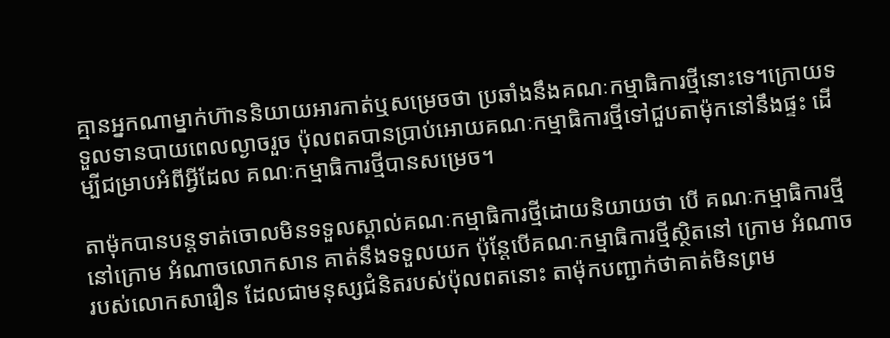គ្មានអ្នកណាម្នាក់ហ៊ាននិយាយអារកាត់ឬសម្រេចថា ប្រឆាំងនឹងគណៈកម្មាធិការថ្មីនោះទេ។ក្រោយទទួលទានបាយពេលល្ងាចរួច ប៉ុលពតបានប្រាប់អោយគណៈកម្មាធិការថ្មីទៅជួបតាម៉ុកនៅនឹងផ្ទះ ដើម្បីជម្រាបអំពីអ្វីដែល គណៈកម្មាធិការថ្មីបានសម្រេច។

តាម៉ុកបានបន្តទាត់ចោលមិនទទួលស្គាល់គណៈកម្មាធិការថ្មីដោយនិយាយថា បើ គណៈកម្មាធិការថ្មីនៅក្រោម អំណាចលោកសាន គាត់នឹងទទួលយក ប៉ុន្តែបើគណៈកម្មាធិការថ្មីស្ថិតនៅ ក្រោម អំណាចរបស់លោកសារឿន ដែលជាមនុស្សជំនិតរបស់ប៉ុលពតនោះ តាម៉ុកបញ្ជាក់ថាគាត់មិនព្រម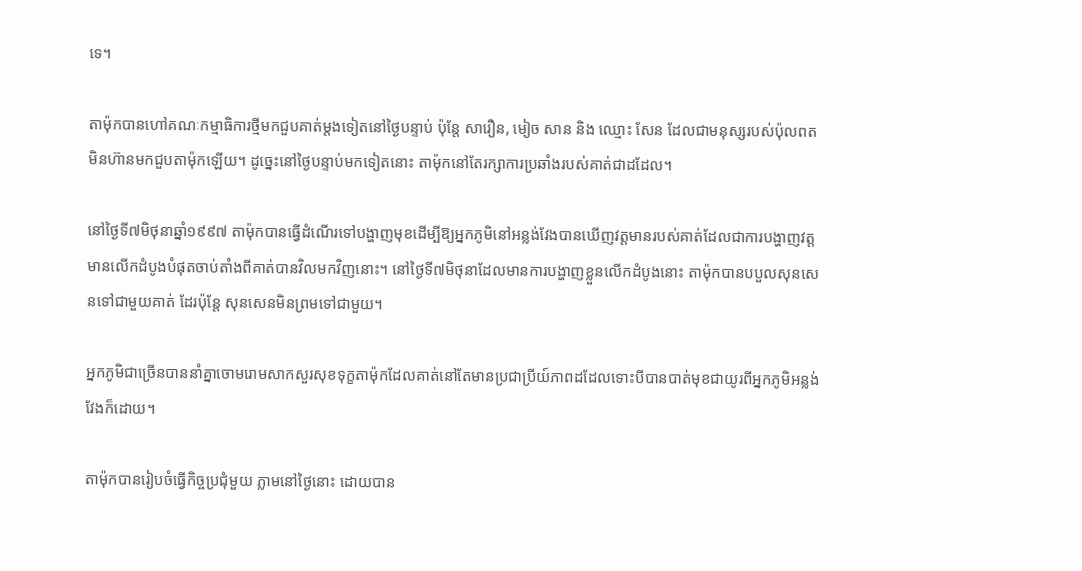ទេ។

តាម៉ុកបានហៅគណៈកម្មាធិការថ្មីមកជួបគាត់ម្តងទៀតនៅថ្ងៃបន្ទាប់ ប៉ុន្តែ សារឿន, មៀច សាន និង ឈ្មោះ សែន ដែលជាមនុស្សរបស់ប៉ុលពត មិនហ៊ានមកជួបតាម៉ុកឡើយ។ ដូច្នេះនៅថ្ងៃបន្ទាប់មកទៀតនោះ តាម៉ុកនៅតែរក្សាការប្រឆាំងរបស់គាត់ជាដដែល។

នៅថ្ងៃទី៧មិថុនាឆ្នាំ១៩៩៧ តាម៉ុកបានធ្វើដំណើរទៅបង្ហាញមុខដើម្បីឱ្យអ្នកភូមិនៅអន្លង់វែងបានឃើញវត្តមានរបស់គាត់ដែលជាការបង្ហាញវត្តមានលើកដំបូងបំផុតចាប់តាំងពីគាត់បានវិលមកវិញនោះ។ នៅថ្ងៃទី៧មិថុនាដែលមានការបង្ហាញខ្លួនលើកដំបូងនោះ តាម៉ុកបានបបួលសុនសេនទៅជាមួយគាត់ ដែរប៉ុន្តែ សុនសេនមិនព្រមទៅជាមួយ។

អ្នកភូមិជាច្រើនបាននាំគ្នាចោមរោមសាកសួរសុខទុក្ខតាម៉ុកដែលគាត់នៅតែមានប្រជាប្រីយ៍ភាពដដែលទោះបីបានបាត់មុខជាយូរពីអ្នកភូមិអន្លង់វែងក៏ដោយ។

តាម៉ុកបានរៀបចំធ្វើកិច្ចប្រជុំមួយ ភ្លាមនៅថ្ងៃនោះ ដោយបាន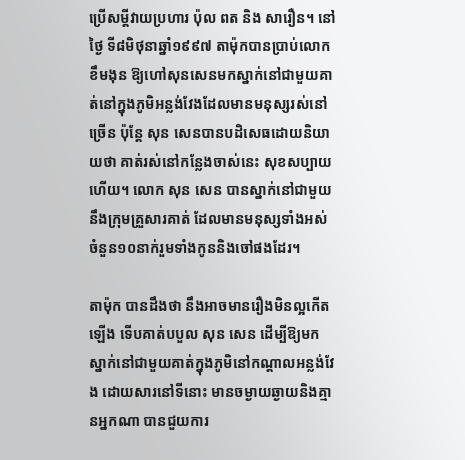ប្រើសម្តីវាយប្រហារ ប៉ុល ពត និង សារឿន។ នៅថ្ងៃ ទី៨មិថុនាឆ្នាំ១៩៩៧ តាម៉ុកបានប្រាប់លោកខឹមងុន ឱ្យហៅសុនសេនមកស្នាក់នៅជាមួយគាត់នៅក្នុងភូមិអន្លង់វែងដែលមានមនុស្សរស់នៅច្រើន ប៉ុន្តែ សុន សេនបានបដិសេធដោយនិយាយថា គាត់រស់នៅកន្លែងចាស់នេះ សុខសប្បាយហើយ។ លោក សុន សេន បានស្នាក់នៅជាមួយនឹងក្រុមគ្រួសារគាត់ ដែលមានមនុស្សទាំងអស់ ចំនួន១០នាក់រួមទាំងកូននិងចៅផងដែរ។

តាម៉ុក បានដឹងថា នឹងអាចមានរឿងមិនល្អកើតឡើង ទើបគាត់បបួល សុន សេន ដើម្បីឱ្យមកស្នាក់នៅជាមួយគាត់ក្នុងភូមិនៅកណ្តាលអន្លង់វែង ដោយសារនៅទីនោះ មានចម្ងាយឆ្ងាយនិងគ្មានអ្នកណា បានជួយការ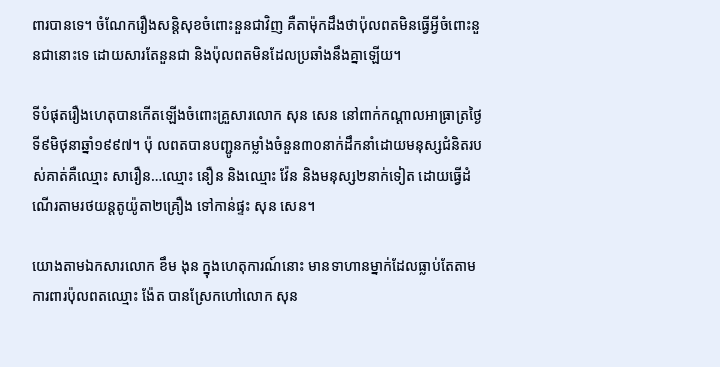ពារបានទេ។ ចំណែករឿងសន្តិសុខចំពោះនួនជាវិញ គឺតាម៉ុកដឹងថាប៉ុលពតមិនធ្វើអ្វីចំពោះនួនជានោះទេ ដោយសារតែនួនជា និងប៉ុលពតមិនដែលប្រឆាំងនឹងគ្នាឡើយ។

ទីបំផុតរឿងហេតុបានកើតឡើងចំពោះគ្រួសារលោក សុន សេន នៅពាក់កណ្តាលអាធ្រាត្រថ្ងៃទី៩មិថុនាឆ្នាំ១៩៩៧។ ប៉ុ លពតបានបញ្ជូនកម្លាំងចំនួន៣០នាក់ដឹកនាំដោយមនុស្សជំនិតរបស់គាត់គឺឈ្មោះ សារឿន…ឈ្មោះ នឿន និងឈ្មោះ វ៉ែន និងមនុស្ស២នាក់ទៀត ដោយធ្វើដំណើរតាមរថយន្តតូយ៉ូតា២គ្រឿង ទៅកាន់ផ្ទះ សុន សេន។

យោងតាមឯកសារលោក ខឹម ងុន ក្នុងហេតុការណ៍នោះ មានទាហានម្នាក់ដែលធ្លាប់តែតាមការពារប៉ុលពតឈ្មោះ ង៉ែត បានស្រែកហៅលោក សុន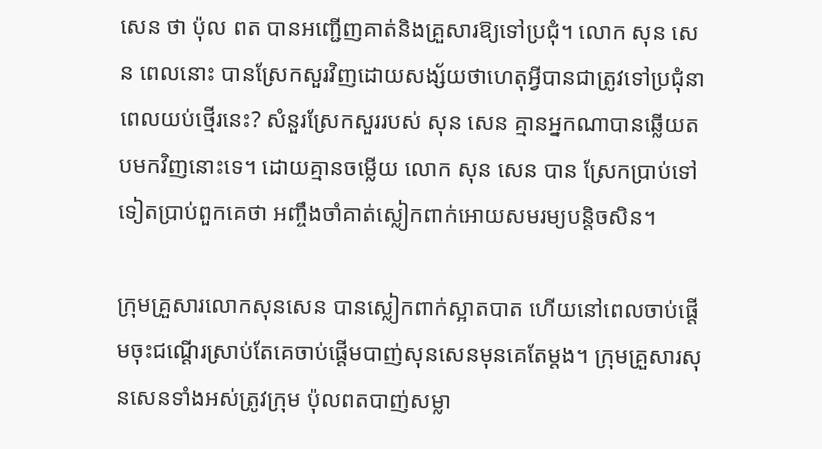សេន ថា ប៉ុល ពត បានអញ្ជើញគាត់និងគ្រួសារឱ្យទៅប្រជុំ។ លោក សុន សេន ពេលនោះ បានស្រែកសួរវិញដោយសង្ស័យថាហេតុអ្វីបានជាត្រូវទៅប្រជុំនាពេលយប់ថ្មើរនេះ? សំនួរស្រែកសួររបស់ សុន សេន គ្មានអ្នកណាបានឆ្លើយតបមកវិញនោះទេ។ ដោយគ្មានចម្លើយ លោក សុន សេន បាន ស្រែកប្រាប់ទៅទៀតប្រាប់ពួកគេថា អញ្ចឹងចាំគាត់ស្លៀកពាក់អោយសមរម្យបន្តិចសិន។

ក្រុមគ្រួសារលោកសុនសេន បានស្លៀកពាក់ស្អាតបាត ហើយនៅពេលចាប់ផ្តើមចុះជណ្តើរស្រាប់តែគេចាប់ផ្តើមបាញ់សុនសេនមុនគេតែម្តង។ ក្រុមគ្រួសារសុនសេនទាំងអស់ត្រូវក្រុម ប៉ុលពតបាញ់សម្លា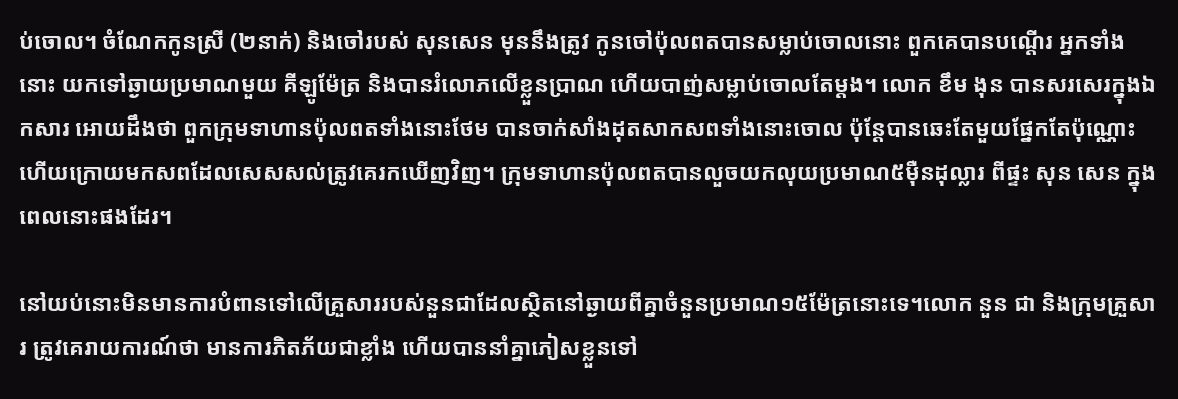ប់ចោល។ ចំណែកកូនស្រី (២នាក់) និងចៅរបស់ សុនសេន មុននឹងត្រូវ កូនចៅប៉ុលពតបានសម្លាប់ចោលនោះ ពួកគេបានបណ្តើរ អ្នកទាំងនោះ យកទៅឆ្ងាយប្រមាណមួយ គីឡូម៉ែត្រ និងបានរំលោភលើខ្លួនប្រាណ ហើយបាញ់សម្លាប់ចោលតែម្តង។ លោក ខឹម ងុន បានសរសេរក្នុងឯកសារ អោយដឹងថា ពួកក្រុមទាហានប៉ុលពតទាំងនោះថែម បានចាក់សាំងដុតសាកសពទាំងនោះចោល ប៉ុន្តែបានឆេះតែមួយផ្នែកតែប៉ុណ្ណោះ ហើយក្រោយមកសពដែលសេសសល់ត្រូវគេរកឃើញវិញ។ ក្រុមទាហានប៉ុលពតបានលួចយកលុយប្រមាណ៥ម៉ឺនដុល្លារ ពីផ្ទះ សុន សេន ក្នុងពេលនោះផងដែរ។

នៅយប់នោះមិនមានការបំពានទៅលើគ្រួសាររបស់នួនជាដែលស្ថិតនៅឆ្ងាយពីគ្នាចំនួនប្រមាណ១៥ម៉ែត្រនោះទេ។លោក នួន ជា និងក្រុមគ្រួសារ ត្រូវគេរាយការណ៍ថា មានការភិតភ័យជាខ្លាំង ហើយបាននាំគ្នាភៀសខ្លួនទៅ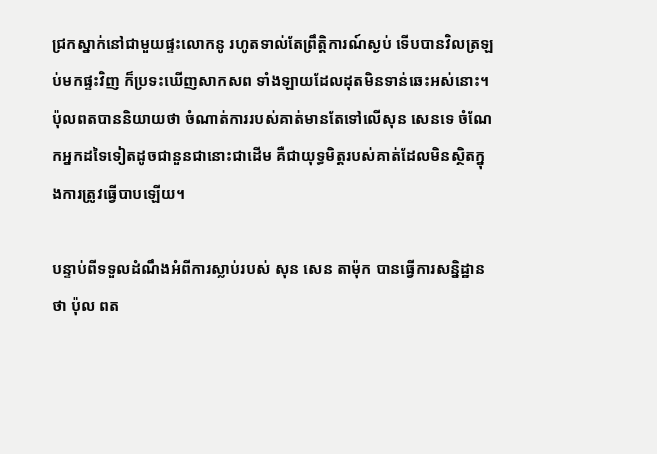ជ្រកស្នាក់នៅជាមួយផ្ទះលោកនូ រហូតទាល់តែព្រឹត្តិការណ៍ស្ងប់ ទើបបានវិលត្រឡប់មកផ្ទះវិញ ក៏ប្រទះឃើញសាកសព ទាំងឡាយដែលដុតមិនទាន់ឆេះអស់នោះ។ ប៉ុលពតបាននិយាយថា ចំណាត់ការរបស់គាត់មានតែទៅលើសុន សេនទេ ចំណែកអ្នកដទៃទៀតដូចជានួនជានោះជាដើម គឺជាយុទ្ធមិត្តរបស់គាត់ដែលមិនស្ថិតក្នុងការត្រូវធ្វើបាបឡើយ។

បន្ទាប់ពីទទួលដំណឹងអំពីការស្លាប់របស់ សុន សេន តាម៉ុក បានធ្វើការសន្និដ្ឋានថា ប៉ុល ពត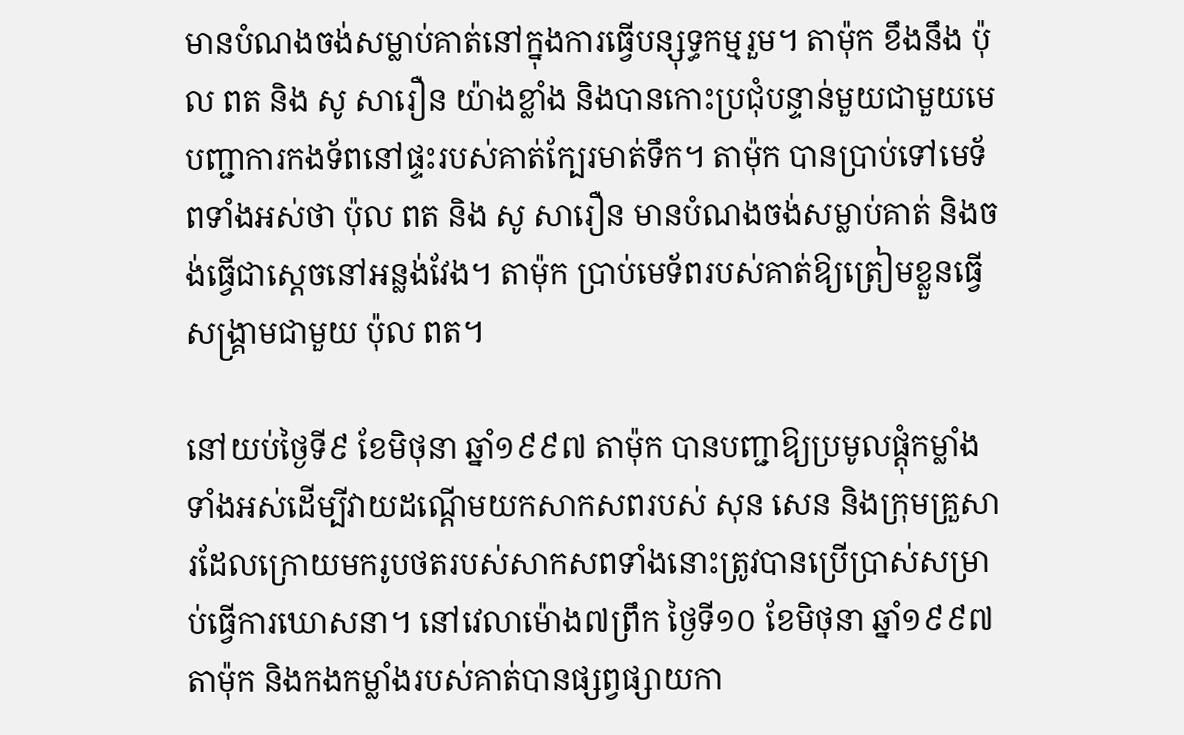មានបំណងចង់សម្លាប់គាត់នៅក្នុងការធ្វើបន្សុទ្ធកម្មរួម។ តាម៉ុក ខឹងនឹង ប៉ុល ពត និង សូ សារឿន យ៉ាងខ្លាំង និងបានកោះប្រជុំបន្ទាន់មួយជាមួយមេបញ្ជាការកងទ័ពនៅផ្ទះរបស់គាត់ក្បែរមាត់ទឹក។ តាម៉ុក បានប្រាប់ទៅមេទ័ពទាំងអស់ថា ប៉ុល ពត និង សូ សារឿន មានបំណងចង់សម្លាប់គាត់ និងចង់ធ្វើជាស្តេចនៅអន្លង់វែង។ តាម៉ុក ប្រាប់មេទ័ពរបស់គាត់ឱ្យត្រៀមខ្លួនធ្វើសង្រ្គាមជាមួយ ប៉ុល ពត។

នៅយប់ថ្ងៃទី៩ ខែមិថុនា ឆ្នាំ១៩៩៧ តាម៉ុក បានបញ្ជាឱ្យប្រមូលផ្តុំកម្លាំងទាំងអស់ដើម្បីវាយដណ្តើមយកសាកសពរបស់ សុន សេន និងក្រុមគ្រួសារដែលក្រោយមករូបថតរបស់សាកសពទាំងនោះត្រូវបានប្រើប្រាស់សម្រាប់ធ្វើការឃោសនា។ នៅវេលាម៉ោង៧ព្រឹក ថ្ងៃទី១០ ខែមិថុនា ឆ្នាំ១៩៩៧ តាម៉ុក និងកងកម្លាំងរបស់គាត់បានផ្សព្វផ្សាយកា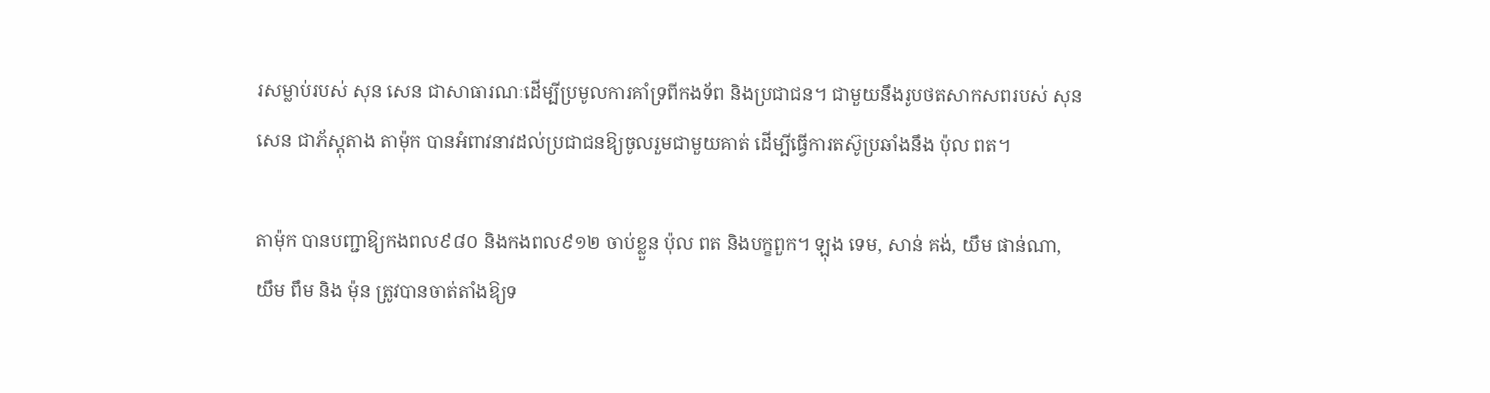រសម្លាប់របស់ សុន សេន ជាសាធារណៈដើម្បីប្រមូលការគាំទ្រពីកងទ័ព និងប្រជាជន។ ជាមួយនឹងរូបថតសាកសពរបស់ សុន សេន ជាភ័ស្តុតាង តាម៉ុក បានអំពាវនាវដល់ប្រជាជនឱ្យចូលរួមជាមួយគាត់ ដើម្បីធ្វើការតស៊ូប្រឆាំងនឹង ប៉ុល ពត។

តាម៉ុក បានបញ្ជាឱ្យកងពល៩៨០ និងកងពល៩១២ ចាប់ខ្លួន ប៉ុល ពត និងបក្ខពួក។ ឡុង ទេម, សាន់ គង់, យឹម ផាន់ណា, យឹម ពឹម និង ម៉ុន ត្រូវបានចាត់តាំងឱ្យទ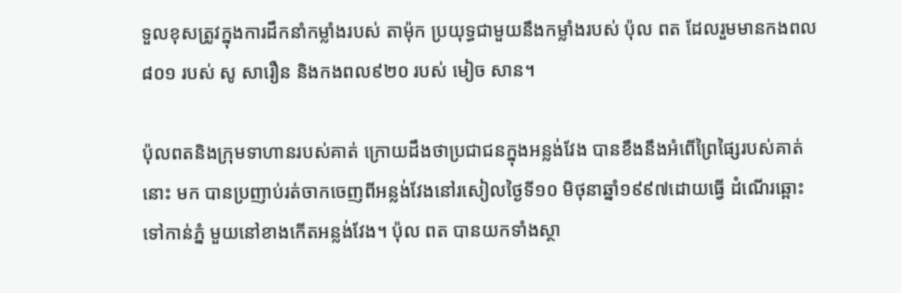ទួលខុសត្រូវក្នុងការដឹកនាំកម្លាំងរបស់ តាម៉ុក ប្រយុទ្ធជាមួយនឹងកម្លាំងរបស់ ប៉ុល ពត ដែលរួមមានកងពល៨០១ របស់ សូ សារឿន និងកងពល៩២០ របស់ មៀច សាន។

ប៉ុលពតនិងក្រុមទាហានរបស់គាត់ ក្រោយដឹងថាប្រជាជនក្នុងអន្លង់វែង បានខឹងនឹងអំពើព្រៃផ្សៃរបស់គាត់នោះ មក បានប្រញាប់រត់ចាកចេញពីអន្លង់វែងនៅរសៀលថ្ងៃទី១០ មិថុនាឆ្នាំ១៩៩៧ដោយធ្វើ ដំណើរឆ្ពោះទៅកាន់ភ្នំ មួយនៅខាងកើតអន្លង់វែង។ ប៉ុល ពត បានយកទាំងស្ថា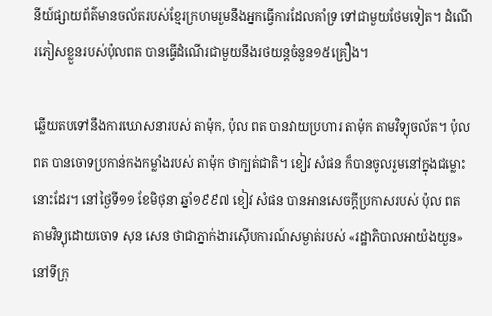នីយ៍ផ្សាយព័ត៌មានចល័តរបស់ខ្មែរក្រហមរួមនឹងអ្នកធ្វើការដែលគាំទ្រ ទៅជាមួយថែមទៀត។ ដំណើរភៀសខ្លួនរបស់ប៉ុលពត បានធ្វើដំណើរជាមួយនឹងរថយន្តចំនួន១៥គ្រឿង។

ឆ្លើយតបទៅនឹងការឃោសនារបស់ តាម៉ុក, ប៉ុល ពត បានវាយប្រហារ តាម៉ុក តាមវិទ្យុចល័ត។ ប៉ុល ពត បានចោទប្រកាន់កងកម្លាំងរបស់ តាម៉ុក ថាក្បត់ជាតិ។ ខៀវ សំផន ក៏បានចូលរួមនៅក្នុងជម្លោះនោះដែរ។ នៅថ្ងៃទី១១ ខែមិថុនា ឆ្នាំ១៩៩៧ ខៀវ សំផន បានអានសេចក្តីប្រកាសរបស់ ប៉ុល ពត តាមវិទ្យុដោយចោទ សុន សេន ថាជាភ្នាក់ងារស៊ើបការណ៍សម្ងាត់របស់ «រដ្ឋាភិបាលអាយ៉ងយួន» នៅទីក្រុ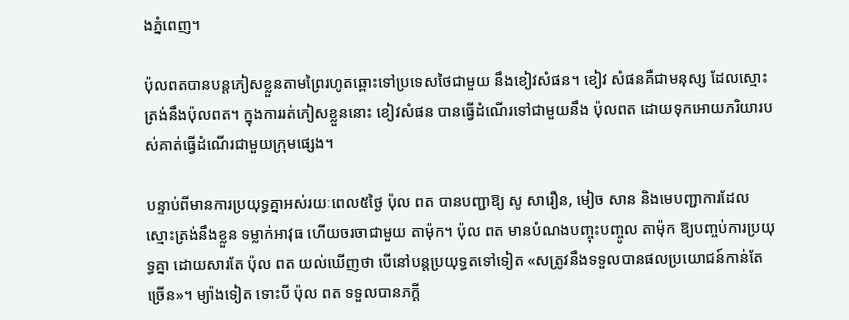ងភ្នំពេញ។

ប៉ុលពតបានបន្តភៀសខ្លួនតាមព្រៃរហូតឆ្ពោះទៅប្រទេសថៃជាមួយ នឹងខៀវសំផន។ ខៀវ សំផនគឺជាមនុស្ស ដែលស្មោះត្រង់នឹងប៉ុលពត។ ក្នុងការរត់ភៀសខ្លួននោះ ខៀវសំផន បានធ្វើដំណើរទៅជាមួយនឹង ប៉ុលពត ដោយទុកអោយភរិយារបស់គាត់ធ្វើដំណើរជាមួយក្រុមផ្សេង។

បន្ទាប់ពីមានការប្រយុទ្ធគ្នាអស់រយៈពេល៥ថ្ងៃ ប៉ុល ពត បានបញ្ជាឱ្យ សូ សារឿន, មៀច សាន និងមេបញ្ជាការដែលស្មោះត្រង់នឹងខ្លួន ទម្លាក់អាវុធ ហើយចរចាជាមួយ តាម៉ុក។ ប៉ុល ពត មានបំណងបញ្ចុះបញ្ចូល តាម៉ុក ឱ្យបញ្ចប់ការប្រយុទ្ធគ្នា ដោយសារតែ ប៉ុល ពត យល់ឃើញថា បើនៅបន្តប្រយុទ្ធតទៅទៀត «សត្រូវនឹងទទួលបានផលប្រយោជន៍កាន់តែច្រើន»។ ម្យ៉ាងទៀត ទោះបី ប៉ុល ពត ទទួលបានភក្តី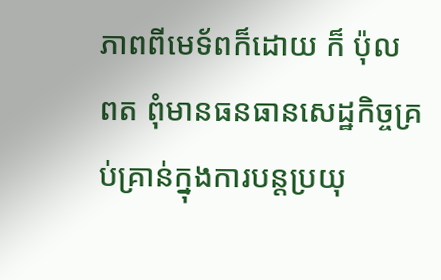ភាពពីមេទ័ពក៏ដោយ ក៏ ប៉ុល ពត ពុំមានធនធានសេដ្ឋកិច្ចគ្រប់គ្រាន់ក្នុងការបន្តប្រយុ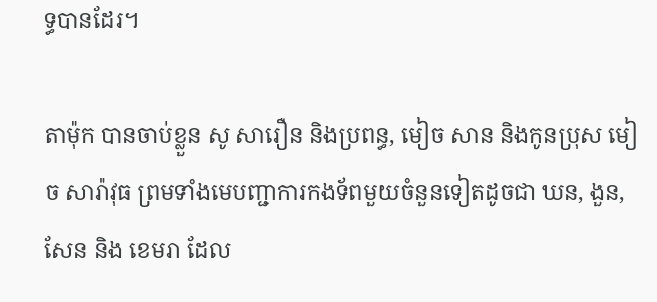ទ្ធបានដែរ។

តាម៉ុក បានចាប់ខ្លួន សូ សារឿន និងប្រពន្ធ, មៀច សាន និងកូនប្រុស មៀច សារ៉ាវុធ ព្រមទាំងមេបញ្ជាការកងទ័ពមួយចំនួនទៀតដូចជា ឃន, ងួន, សែន និង ខេមរា ដែល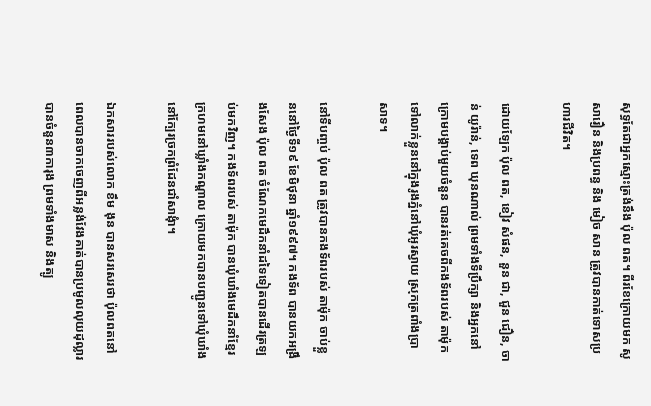សុទ្ធតែជាអ្នកស្មោះត្រង់នឹង ប៉ុល ពត។ ពីរខែក្រោយមក សូ សារឿន និងប្រពន្ធ និង មៀច សាន ត្រូវបានកាត់ទោសប្រហារជីវិត។

ដោយឡែក ប៉ុល ពត, ខៀវ សំផន, នួន ជា, ជួន ជឿន, ចាន់ យូរ៉ាន់, ទេព ឃុនណាល់ ព្រមទាំងទីប្រឹក្សា និងអ្នកនៅក្រោមបង្គាប់មួយចំនួន បានរត់គេចពីកងទ័ពរបស់ តាម៉ុក ទៅលាក់ខ្លួននៅក្នុងរូងភ្នំនៅឃុំអូរស្វាយ ស្រុកត្រពាំងប្រាសាទ។

នៅទីបញ្ចប់ ប៉ុល ពត ត្រូវបានកងទ័ពរបស់ តាម៉ុក ចាប់ខ្លួននៅថ្ងៃទី១៩ ខែមិថុនា ឆ្នាំ១៩៩៧។ កងទ័ព បានយកអង្រឹងសែង ប៉ុល ពត ចំណែកមេដឹកនាំដទៃទៀតបានដើរត្រឡប់មកវិញ។ កងទ័ពរបស់ តាម៉ុក បានឃុំឃាំងមេដឹកនាំខ្មែរក្រហមនៅឃ្លាំងកណ្តាល ក្រោយមកបានបញ្ជូនទៅឃុំឃាំងនៅក្បែរច្រកព្រំដែនជាំសាងុំា។

ឯកសាររបស់លោក ខឹម ងុន បានសរសេរថា ប៉ុលពតនៅពេលបានចាកចេញពីអន្លង់វែងគាត់បានប្រមូលលុយដុល្លារបានចំនួន៣ការុង ព្រមទាំងមាស និងត្បូ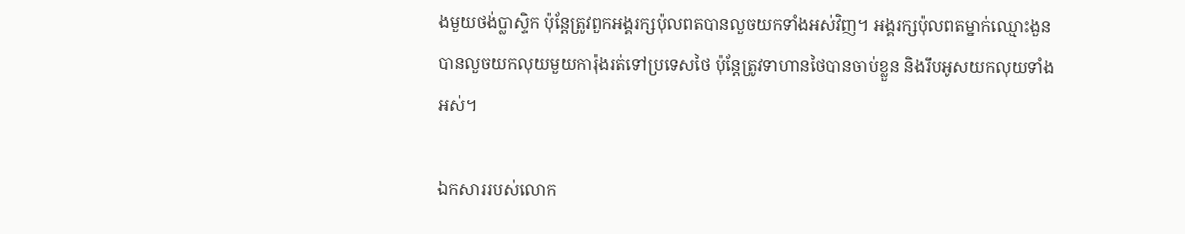ងមួយថង់ប្លាស្ទិក ប៉ុន្តែត្រូវពួកអង្គរក្សប៉ុលពតបានលួចយកទាំងអស់វិញ។ អង្គរក្សប៉ុលពតម្នាក់ឈ្មោះងួន បានលួចយកលុយមួយការ៉ុងរត់ទៅប្រទេសថៃ ប៉ុន្តែត្រូវទាហានថៃបានចាប់ខ្លួន និងរឹបអូសយកលុយទាំងអស់។

ឯកសាររបស់លោក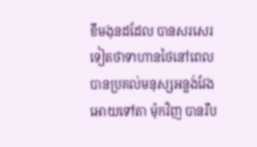ខឹមងុនដដែល បានសរសេរទៀតថាទាហានថៃនៅពេលបានប្រគល់មនុស្សអន្លង់វែងអោយទៅតា ម៉ុកវិញ បានរឹប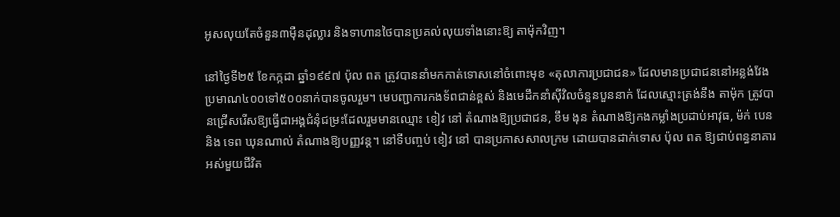អូសលុយតែចំនួន៣ម៉ឺនដុល្លារ និងទាហានថៃបានប្រគល់លុយទាំងនោះឱ្យ តាម៉ុកវិញ។

នៅថ្ងៃទី២៥ ខែកក្កដា ឆ្នាំ១៩៩៧ ប៉ុល ពត ត្រូវបាននាំមកកាត់ទោសនៅចំពោះមុខ «តុលាការប្រជាជន» ដែលមានប្រជាជននៅអន្លង់វែងប្រមាណ៤០០ទៅ៥០០នាក់បានចូលរួម។ មេបញ្ជាការកងទ័ពជាន់ខ្ពស់ និងមេដឹកនាំស៊ីវិលចំនួនបួននាក់ ដែលស្មោះត្រង់នឹង តាម៉ុក ត្រូវបានជ្រើសរើសឱ្យធ្វើជាអង្គជំនុំជម្រះដែលរួមមានឈ្មោះ ខៀវ នៅ តំណាងឱ្យប្រជាជន, ខឹម ងុន តំណាងឱ្យកងកម្លាំងប្រដាប់អាវុធ, ម៉ក់ បេន និង ទេព ឃុនណាល់ តំណាងឱ្យបញ្ញវន្ត។ នៅទីបញ្ចប់ ខៀវ នៅ បានប្រកាសសាលក្រម ដោយបានដាក់ទោស ប៉ុល ពត ឱ្យជាប់ពន្ធនាគារអស់មួយជីវិត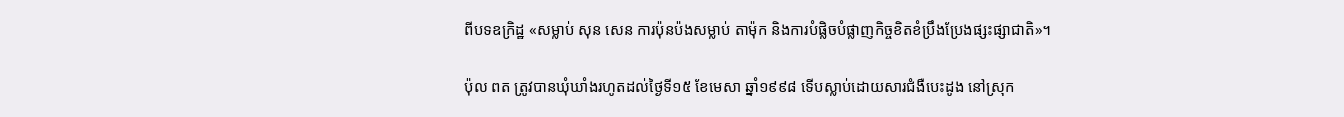ពីបទឧក្រិដ្ឋ «សម្លាប់ សុន សេន ការប៉ុនប៉ងសម្លាប់ តាម៉ុក និងការបំផ្លិចបំផ្លាញកិច្ចខិតខំប្រឹងប្រែងផ្សះផ្សាជាតិ»។

ប៉ុល ពត ត្រូវបានឃុំឃាំងរហូតដល់ថ្ងៃទី១៥ ខែមេសា ឆ្នាំ១៩៩៨ ទើបស្លាប់ដោយសារជំងឺបេះដូង នៅស្រុក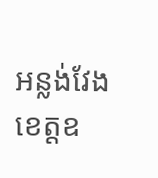អន្លង់វែង ខេត្តឧ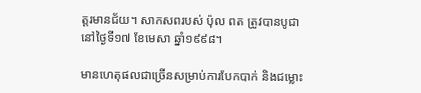ត្តរមានជ័យ។ សាកសពរបស់ ប៉ុល ពត ត្រូវបានបូជា នៅថ្ងៃទី១៧ ខែមេសា ឆ្នាំ១៩៩៨។

មានហេតុផលជាច្រើនសម្រាប់ការបែកបាក់ និងជម្លោះ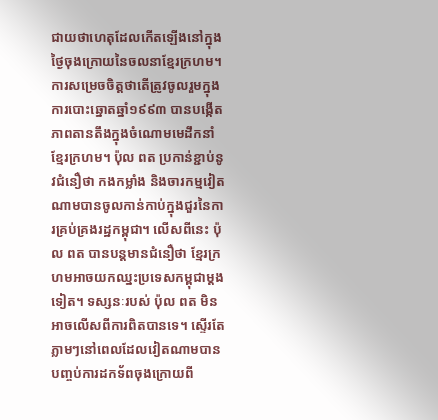ជាយថាហេតុដែលកើតឡើងនៅក្នុងថ្ងៃចុងក្រោយនៃចលនាខ្មែរក្រហម។ ការសម្រេចចិត្តថាតើត្រូវចូលរួមក្នុងការបោះឆ្នោតឆ្នាំ១៩៩៣ បានបង្កើតភាពតានតឹងក្នុងចំណោមមេដឹកនាំខ្មែរក្រហម។ ប៉ុល ពត ប្រកាន់ខ្ជាប់នូវជំនឿថា កងកម្លាំង និងចារកម្មវៀតណាមបានចូលកាន់កាប់ក្នុងជួរនៃការគ្រប់គ្រងរដ្ឋកម្ពុជា។ លើសពីនេះ ប៉ុល ពត បានបន្តមានជំនឿថា ខ្មែរក្រហមអាចយកឈ្នះប្រទេសកម្ពុជាម្ដងទៀត។ ទស្សនៈរបស់ ប៉ុល ពត មិនអាចលើសពីការពិតបានទេ។ ស្ទើរតែភ្លាមៗនៅពេលដែលវៀតណាមបានបញ្ចប់ការដកទ័ពចុងក្រោយពី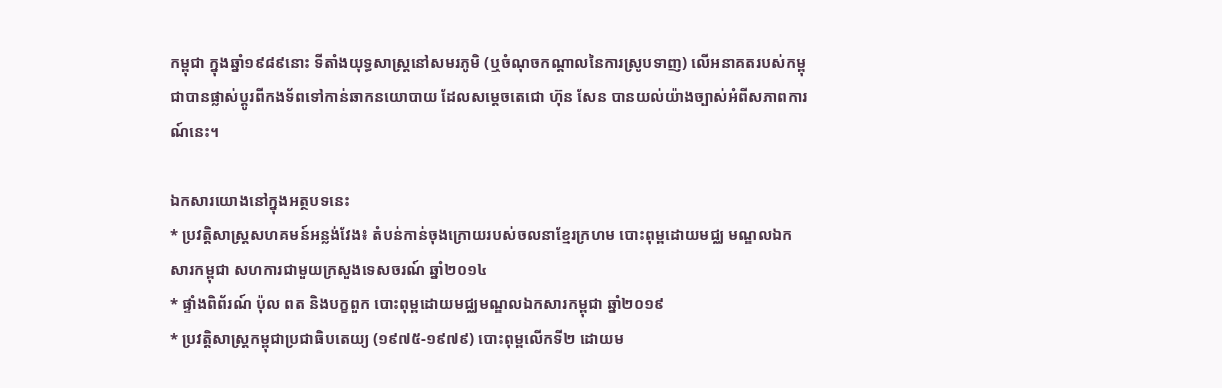កម្ពុជា ក្នុងឆ្នាំ១៩៨៩នោះ ទីតាំងយុទ្ធសាស្ត្រនៅសមរភូមិ (ឬចំណុចកណ្តាលនៃការស្រូបទាញ) លើអនាគតរបស់កម្ពុជាបានផ្លាស់ប្តូរពីកងទ័ពទៅកាន់ឆាកនយោបាយ ដែលសម្តេចតេជោ ហ៊ុន សែន បានយល់យ៉ាងច្បាស់អំពីសភាពការណ៍នេះ។

ឯកសារយោងនៅក្នុងអត្ថបទនេះ
* ប្រវត្តិសាស្រ្តសហគមន៍អន្លង់វែង៖ តំបន់កាន់ចុងក្រោយរបស់ចលនាខ្មែរក្រហម បោះពុម្ពដោយមជ្ឈ មណ្ឌលឯកសារកម្ពុជា សហការជាមួយក្រសួងទេសចរណ៍ ឆ្នាំ២០១៤
* ផ្ទាំងពិព័រណ៍ ប៉ុល ពត និងបក្ខពួក បោះពុម្ពដោយមជ្ឈមណ្ឌលឯកសារកម្ពុជា ឆ្នាំ២០១៩
* ប្រវត្តិសាស្រ្តកម្ពុជាប្រជាធិបតេយ្យ (១៩៧៥-១៩៧៩) បោះពុម្ពលើកទី២ ដោយម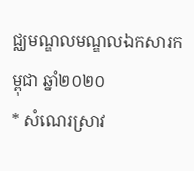ជ្ឈមណ្ឌលមណ្ឌលឯកសារកម្ពុជា ឆ្នាំ២០២០
* សំណេរស្រាវ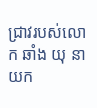ជ្រាវរបស់លោក ឆាំង យុ នាយក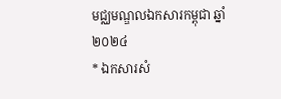មជ្ឈមណ្ឌលឯកសារកម្ពុជា ឆ្នាំ២០២៤
* ឯកសារសំ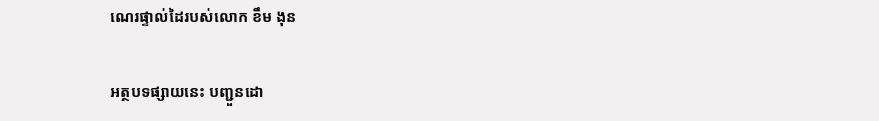ណេរផ្ទាល់ដៃរបស់លោក ខឹម ងុន

អត្ថបទផ្សាយនេះ បញ្ជួនដោ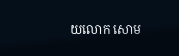យលោក សោម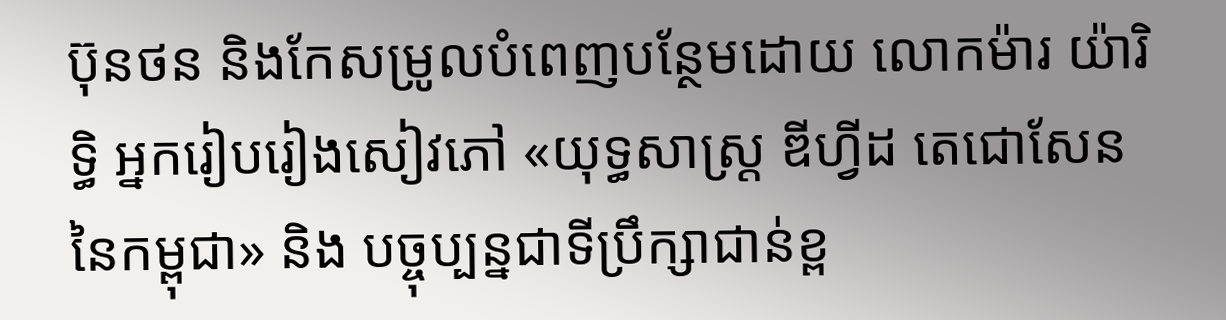ប៊ុនថន និងកែសម្រូលបំពេញបន្ថែមដោយ លោកម៉ារ យ៉ារិទ្ធិ អ្នករៀបរៀងសៀវភៅ «យុទ្ធសាស្ត្រ ឌីហ្វីដ តេជោសែននៃកម្ពុជា» និង បច្ចុប្បន្នជាទីប្រឹក្សាជាន់ខ្ព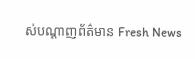ស់បណ្តាញព័ត៌មាន Fresh News